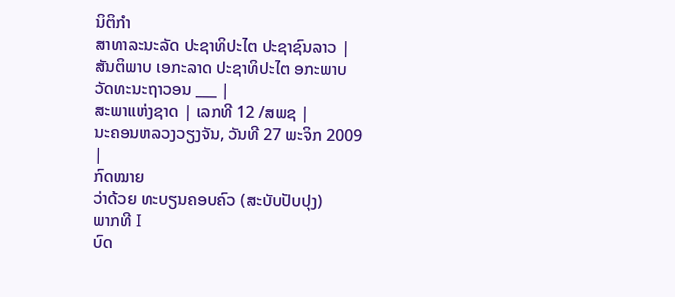ນິຕິກໍາ
ສາທາລະນະລັດ ປະຊາທິປະໄຕ ປະຊາຊົນລາວ |
ສັນຕິພາບ ເອກະລາດ ປະຊາທິປະໄຕ ອກະພາບ ວັດທະນະຖາວອນ ___ |
ສະພາແຫ່ງຊາດ | ເລກທີ 12 /ສພຊ |
ນະຄອນຫລວງວຽງຈັນ, ວັນທີ 27 ພະຈິກ 2009 |
ກົດໝາຍ
ວ່າດ້ວຍ ທະບຽນຄອບຄົວ (ສະບັບປັບປຸງ)
ພາກທີ I
ບົດ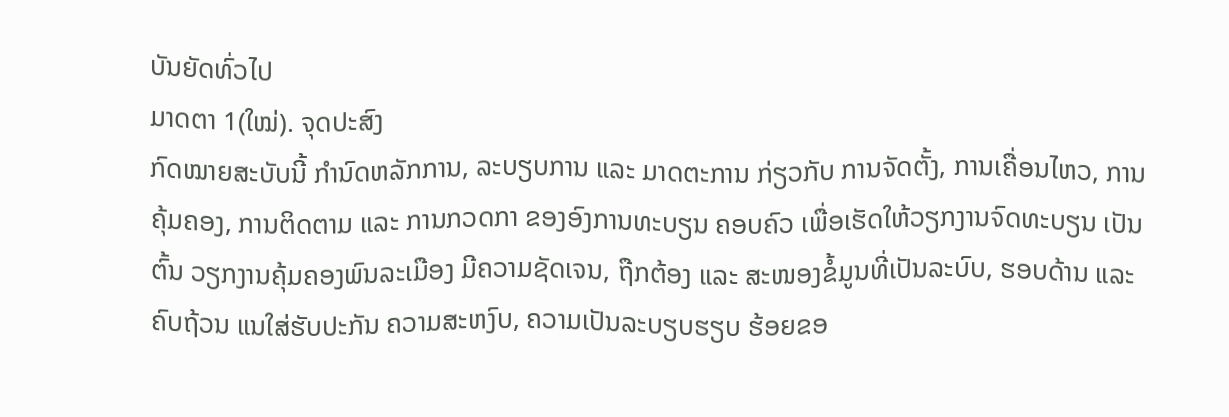ບັນຍັດທົ່ວໄປ
ມາດຕາ 1(ໃໝ່). ຈຸດປະສົງ
ກົດໝາຍສະບັບນີ້ ກຳນົດຫລັກການ, ລະບຽບການ ແລະ ມາດຕະການ ກ່ຽວກັບ ການຈັດຕັ້ງ, ການເຄື່ອນໄຫວ, ການຄຸ້ມຄອງ, ການຕິດຕາມ ແລະ ການກວດກາ ຂອງອົງການທະບຽນ ຄອບຄົວ ເພື່ອເຮັດໃຫ້ວຽກງານຈົດທະບຽນ ເປັນຕົ້ນ ວຽກງານຄຸ້ມຄອງພົນລະເມືອງ ມີຄວາມຊັດເຈນ, ຖືກຕ້ອງ ແລະ ສະໜອງຂໍ້ມູນທີ່ເປັນລະບົບ, ຮອບດ້ານ ແລະ ຄົບຖ້ວນ ແນໃສ່ຮັບປະກັນ ຄວາມສະຫງົບ, ຄວາມເປັນລະບຽບຮຽບ ຮ້ອຍຂອ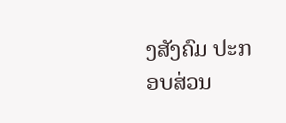ງສັງຄົມ ປະກອບສ່ວນ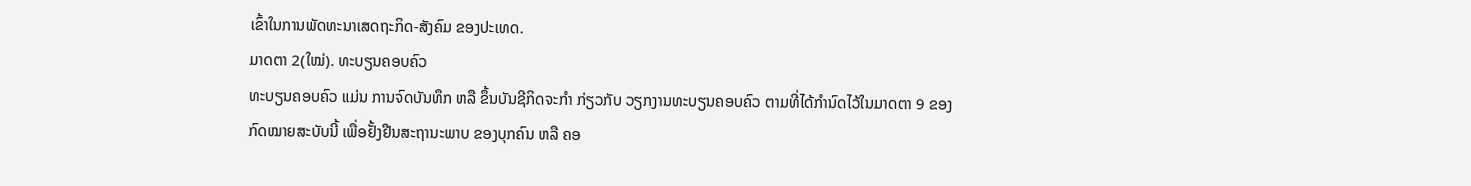ເຂົ້າໃນການພັດທະນາເສດຖະກິດ-ສັງຄົມ ຂອງປະເທດ.
ມາດຕາ 2(ໃໝ່). ທະບຽນຄອບຄົວ
ທະບຽນຄອບຄົວ ແມ່ນ ການຈົດບັນທຶກ ຫລື ຂຶ້ນບັນຊີກິດຈະກຳ ກ່ຽວກັບ ວຽກງານທະບຽນຄອບຄົວ ຕາມທີ່ໄດ້ກຳນົດໄວ້ໃນມາດຕາ 9 ຂອງກົດໝາຍສະບັບນີ້ ເພື່ອຢັ້ງຢືນສະຖານະພາບ ຂອງບຸກຄົນ ຫລື ຄອ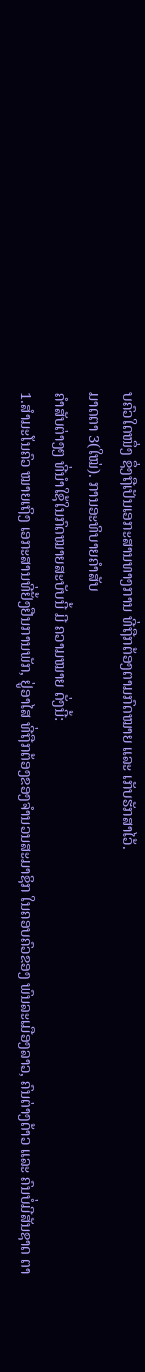ບຄົວໃດໜຶ່ງ ຊຶ່ງຖືເປັນເອກະສານທາງການ ທີ່ຖືກຕ້ອງຕາມກົດໝາຍ ແລະ ເກັບຮັກສາໄວ້.
ມາດຕາ 3(ໃໝ່). ການອະທິບາຍຄຳສັບ
ຄຳສັບຕ່າງໆ ທີ່ນຳໃຊ້ໃນກົດໝາຍສະບັບນີ້ ມີ ຄວາມໝາຍ ດັ່ງນີ້:
1.ສຳມະໂນຄົວ ໝາຍເຖິງ ເອກະສານທີ່ຢັ້ງຢືນການພັກ, ຢູ່ອາໄສ ທີ່ຖືກຕ້ອງຂອງຈຳນວນສະມາຊິກ ໃນຄອບຄົວຂອງ ພົນລະເມືອງລາວ, ຄົນຕ່າງດ້າວ ແລະ ຄົນບໍ່ມີສັນຊາດ ຕາ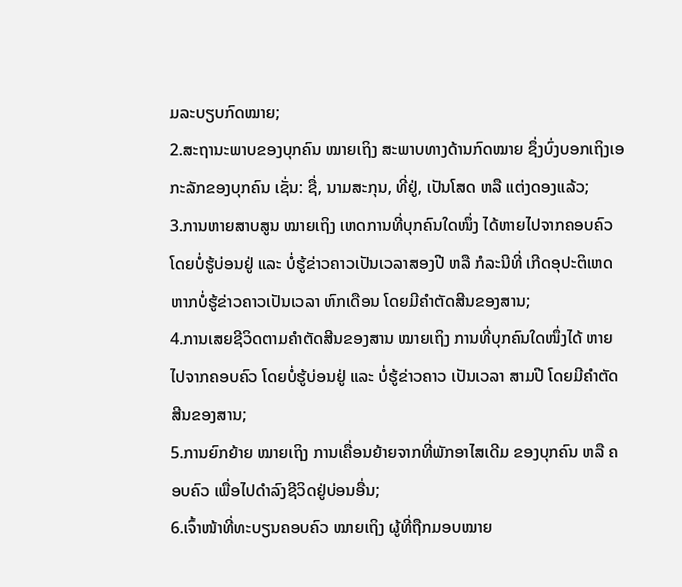ມລະບຽບກົດໝາຍ;
2.ສະຖານະພາບຂອງບຸກຄົນ ໝາຍເຖິງ ສະພາບທາງດ້ານກົດໝາຍ ຊຶ່ງບົ່ງບອກເຖິງເອກະລັກຂອງບຸກຄົນ ເຊັ່ນ: ຊື່, ນາມສະກຸນ, ທີ່ຢູ່, ເປັນໂສດ ຫລື ແຕ່ງດອງແລ້ວ;
3.ການຫາຍສາບສູນ ໝາຍເຖິງ ເຫດການທີ່ບຸກຄົນໃດໜຶ່ງ ໄດ້ຫາຍໄປຈາກຄອບຄົວ ໂດຍບໍ່ຮູ້ບ່ອນຢູ່ ແລະ ບໍ່ຮູ້ຂ່າວຄາວເປັນເວລາສອງປີ ຫລື ກໍລະນີທີ່ ເກີດອຸປະຕິເຫດ ຫາກບໍ່ຮູ້ຂ່າວຄາວເປັນເວລາ ຫົກເດືອນ ໂດຍມີຄຳຕັດສີນຂອງສານ;
4.ການເສຍຊີວິດຕາມຄຳຕັດສີນຂອງສານ ໝາຍເຖິງ ການທີ່ບຸກຄົນໃດໜຶ່ງໄດ້ ຫາຍໄປຈາກຄອບຄົວ ໂດຍບໍ່ຮູ້ບ່ອນຢູ່ ແລະ ບໍ່ຮູ້ຂ່າວຄາວ ເປັນເວລາ ສາມປີ ໂດຍມີຄຳຕັດສີນຂອງສານ;
5.ການຍົກຍ້າຍ ໝາຍເຖິງ ການເຄື່ອນຍ້າຍຈາກທີ່ພັກອາໄສເດີມ ຂອງບຸກຄົນ ຫລື ຄອບຄົວ ເພື່ອໄປດຳລົງຊີວິດຢູ່ບ່ອນອື່ນ;
6.ເຈົ້າໜ້າທີ່ທະບຽນຄອບຄົວ ໝາຍເຖິງ ຜູ້ທີ່ຖືກມອບໝາຍ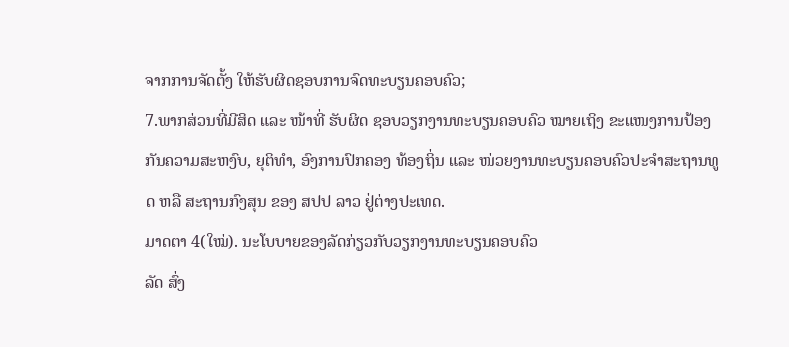ຈາກການຈັດຕັ້ງ ໃຫ້ຮັບຜິດຊອບການຈົດທະບຽນຄອບຄົວ;
7.ພາກສ່ວນທີ່ມີສິດ ແລະ ໜ້າທີ່ ຮັບຜິດ ຊອບວຽກງານທະບຽນຄອບຄົວ ໝາຍເຖິງ ຂະແໜງການປ້ອງກັນຄວາມສະຫງົບ, ຍຸຕິທຳ, ອົງການປົກຄອງ ທ້ອງຖິ່ນ ແລະ ໜ່ວຍງານທະບຽນຄອບຄົວປະຈຳສະຖານທູດ ຫລື ສະຖານກົງສຸນ ຂອງ ສປປ ລາວ ຢູ່ຕ່າງປະເທດ.
ມາດຕາ 4(ໃໝ່). ນະໂບບາຍຂອງລັດກ່ຽວກັບວຽກງານທະບຽນຄອບຄົວ
ລັດ ສົ່ງ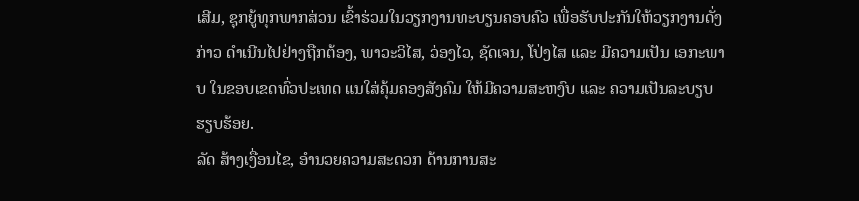ເສີມ, ຊຸກຍູ້ທຸກພາກສ່ວນ ເຂົ້າຮ່ວມໃນວຽກງານທະບຽນຄອບຄົວ ເພື່ອຮັບປະກັນໃຫ້ວຽກງານດັ່ງກ່າວ ດຳເນີນໄປຢ່າງຖືກຕ້ອງ, ພາວະວິໄສ, ວ່ອງໄວ, ຊັດເຈນ, ໂປ່ງໄສ ແລະ ມີຄວາມເປັນ ເອກະພາບ ໃນຂອບເຂດທົ່ວປະເທດ ແນໃສ່ຄຸ້ມຄອງສັງຄົມ ໃຫ້ມີຄວາມສະຫງົບ ແລະ ຄວາມເປັນລະບຽບຮຽບຮ້ອຍ.
ລັດ ສ້າງເງື່ອນໄຂ, ອຳນວຍຄວາມສະດວກ ດ້ານການສະ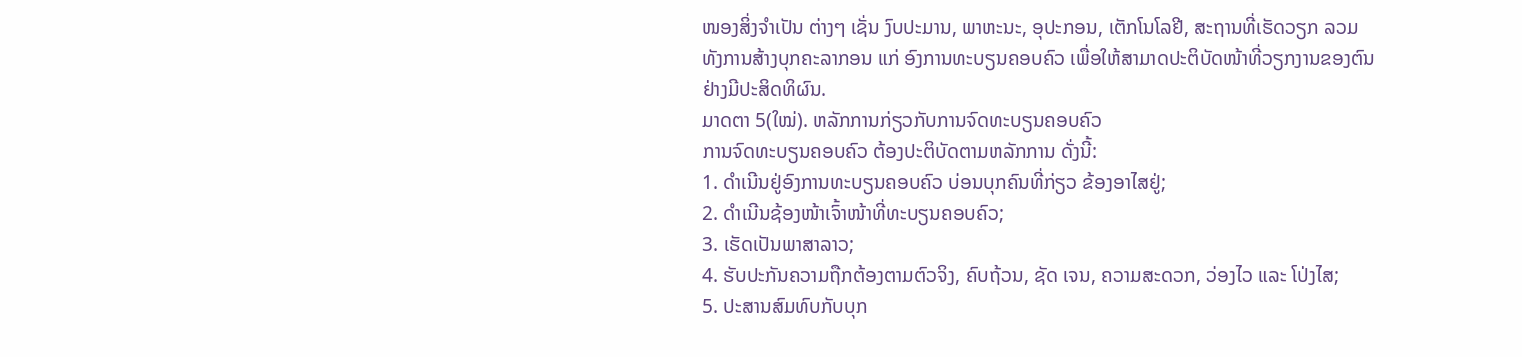ໜອງສິ່ງຈຳເປັນ ຕ່າງໆ ເຊັ່ນ ງົບປະມານ, ພາຫະນະ, ອຸປະກອນ, ເຕັກໂນໂລຢີ, ສະຖານທີ່ເຮັດວຽກ ລວມທັງການສ້າງບຸກຄະລາກອນ ແກ່ ອົງການທະບຽນຄອບຄົວ ເພື່ອໃຫ້ສາມາດປະຕິບັດໜ້າທີ່ວຽກງານຂອງຕົນ ຢ່າງມີປະສິດທິຜົນ.
ມາດຕາ 5(ໃໝ່). ຫລັກການກ່ຽວກັບການຈົດທະບຽນຄອບຄົວ
ການຈົດທະບຽນຄອບຄົວ ຕ້ອງປະຕິບັດຕາມຫລັກການ ດັ່ງນີ້:
1. ດຳເນີນຢູ່ອົງການທະບຽນຄອບຄົວ ບ່ອນບຸກຄົນທີ່ກ່ຽວ ຂ້ອງອາໄສຢູ່;
2. ດຳເນີນຊ້ອງໜ້າເຈົ້າໜ້າທີ່ທະບຽນຄອບຄົວ;
3. ເຮັດເປັນພາສາລາວ;
4. ຮັບປະກັນຄວາມຖືກຕ້ອງຕາມຕົວຈິງ, ຄົບຖ້ວນ, ຊັດ ເຈນ, ຄວາມສະດວກ, ວ່ອງໄວ ແລະ ໂປ່ງໄສ;
5. ປະສານສົມທົບກັບບຸກ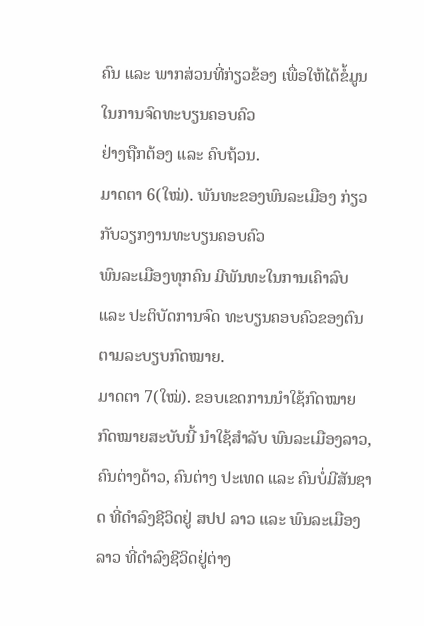ຄົນ ແລະ ພາກສ່ວນທີ່ກ່ຽວຂ້ອງ ເພື່ອໃຫ້ໄດ້ຂໍ້ມູນໃນການຈົດທະບຽນຄອບຄົວ
ຢ່າງຖືກຕ້ອງ ແລະ ຄົບຖ້ວນ.
ມາດຕາ 6(ໃໝ່). ພັນທະຂອງພົນລະເມືອງ ກ່ຽວກັບວຽກງານທະບຽນຄອບຄົວ
ພົນລະເມືອງທຸກຄົນ ມີພັນທະໃນການເຄົາລົບ ແລະ ປະຕິບັດການຈົດ ທະບຽນຄອບຄົວຂອງຕົນ ຕາມລະບຽບກົດໝາຍ.
ມາດຕາ 7(ໃໝ່). ຂອບເຂດການນຳໃຊ້ກົດໝາຍ
ກົດໝາຍສະບັບນີ້ ນຳໃຊ້ສຳລັບ ພົນລະເມືອງລາວ, ຄົນຕ່າງດ້າວ, ຄົນຕ່າງ ປະເທດ ແລະ ຄົນບໍ່ມີສັນຊາດ ທີ່ດຳລົງຊີວິດຢູ່ ສປປ ລາວ ແລະ ພົນລະເມືອງລາວ ທີ່ດຳລົງຊີວິດຢູ່ຕ່າງ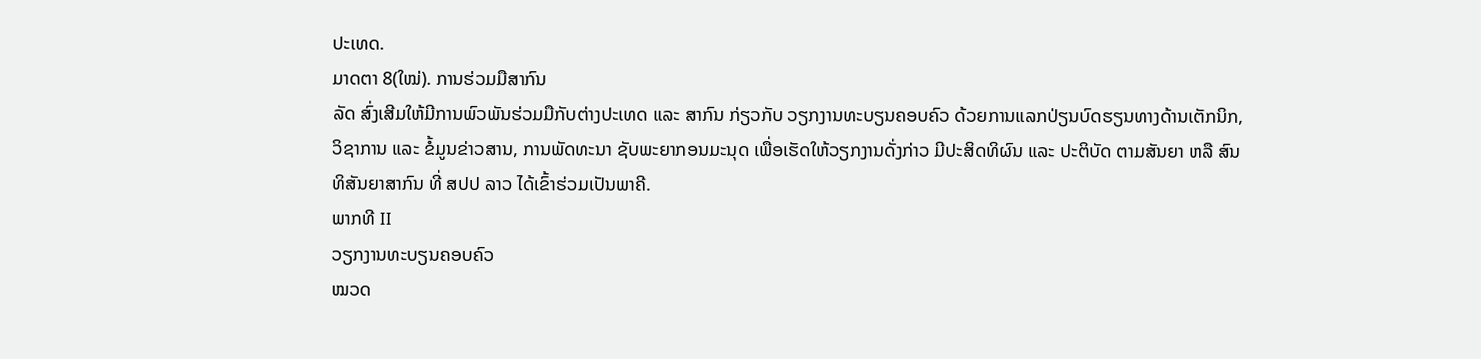ປະເທດ.
ມາດຕາ 8(ໃໝ່). ການຮ່ວມມືສາກົນ
ລັດ ສົ່ງເສີມໃຫ້ມີການພົວພັນຮ່ວມມືກັບຕ່າງປະເທດ ແລະ ສາກົນ ກ່ຽວກັບ ວຽກງານທະບຽນຄອບຄົວ ດ້ວຍການແລກປ່ຽນບົດຮຽນທາງດ້ານເຕັກນິກ, ວິຊາການ ແລະ ຂໍ້ມູນຂ່າວສານ, ການພັດທະນາ ຊັບພະຍາກອນມະນຸດ ເພື່ອເຮັດໃຫ້ວຽກງານດັ່ງກ່າວ ມີປະສິດທິຜົນ ແລະ ປະຕິບັດ ຕາມສັນຍາ ຫລື ສົນທິສັນຍາສາກົນ ທີ່ ສປປ ລາວ ໄດ້ເຂົ້າຮ່ວມເປັນພາຄີ.
ພາກທີ II
ວຽກງານທະບຽນຄອບຄົວ
ໝວດ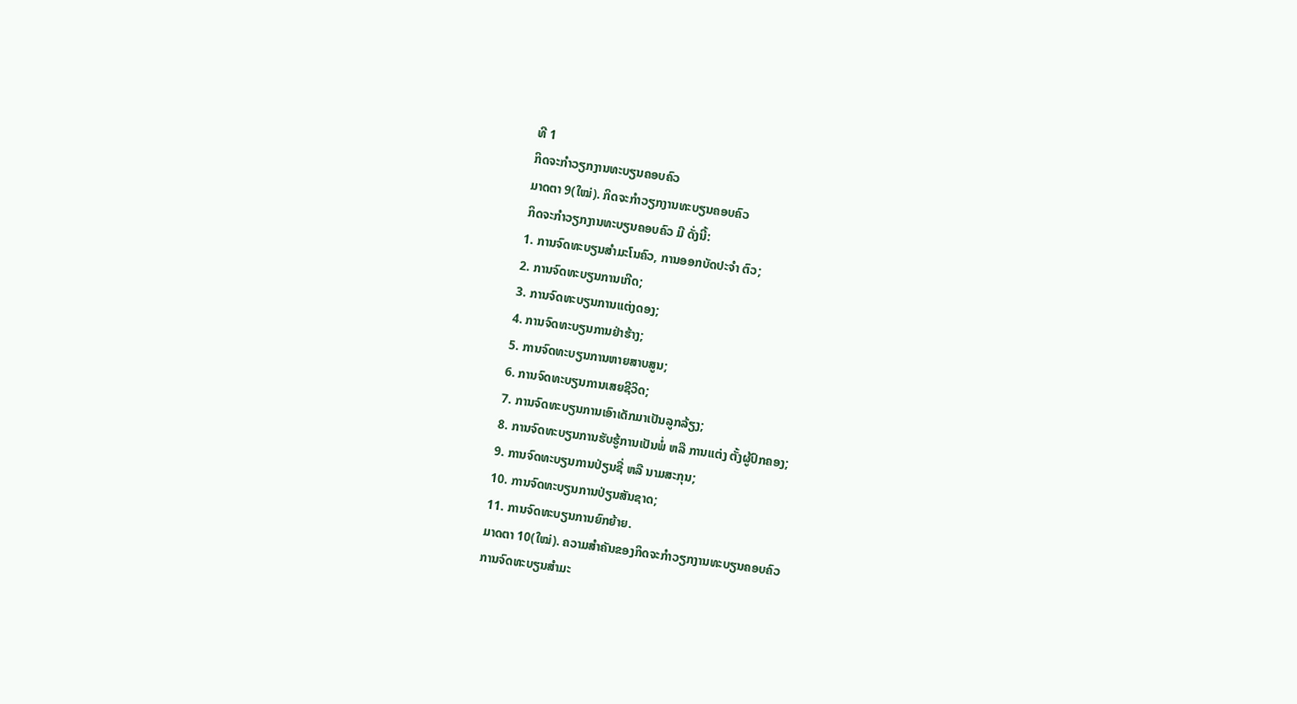ທີ 1
ກິດຈະກຳວຽກງານທະບຽນຄອບຄົວ
ມາດຕາ 9(ໃໝ່). ກິດຈະກຳວຽກງານທະບຽນຄອບຄົວ
ກິດຈະກຳວຽກງານທະບຽນຄອບຄົວ ມີ ດັ່ງນີ້:
1. ການຈົດທະບຽນສຳມະໂນຄົວ, ການອອກບັດປະຈຳ ຕົວ;
2. ການຈົດທະບຽນການເກີດ;
3. ການຈົດທະບຽນການແຕ່ງດອງ;
4. ການຈົດທະບຽນການຢ່າຮ້າງ;
5. ການຈົດທະບຽນການຫາຍສາບສູນ;
6. ການຈົດທະບຽນການເສຍຊີວິດ;
7. ການຈົດທະບຽນການເອົາເດັກມາເປັນລູກລ້ຽງ;
8. ການຈົດທະບຽນການຮັບຮູ້ການເປັນພໍ່ ຫລື ການແຕ່ງ ຕັ້ງຜູ້ປົກຄອງ;
9. ການຈົດທະບຽນການປ່ຽນຊື່ ຫລື ນາມສະກຸນ;
10. ການຈົດທະບຽນການປ່ຽນສັນຊາດ;
11. ການຈົດທະບຽນການຍົກຍ້າຍ.
ມາດຕາ 10(ໃໝ່). ຄວາມສຳຄັນຂອງກິດຈະກຳວຽກງານທະບຽນຄອບຄົວ
ການຈົດທະບຽນສຳມະ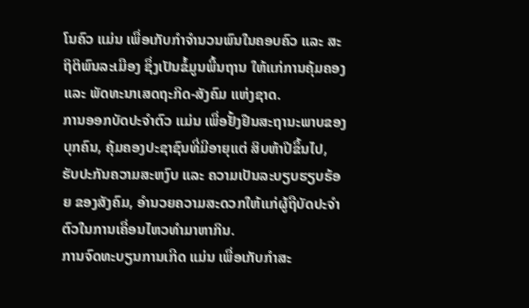ໂນຄົວ ແມ່ນ ເພື່ອເກັບກຳຈຳນວນພົນໃນຄອບຄົວ ແລະ ສະ ຖິຕິພົນລະເມືອງ ຊຶ່ງເປັນຂໍ້ມູນພື້ນຖານ ໃຫ້ແກ່ການຄຸ້ມຄອງ ແລະ ພັດທະນາເສດຖະກິດ-ສັງຄົມ ແຫ່ງຊາດ.
ການອອກບັດປະຈຳຕົວ ແມ່ນ ເພື່ອຢັ້ງຢືນສະຖານະພາບຂອງບຸກຄົນ, ຄຸ້ມຄອງປະຊາຊົນທີ່ມີອາຍຸແຕ່ ສິບຫ້າປີຂຶ້ນໄປ, ຮັບປະກັນຄວາມສະຫງົບ ແລະ ຄວາມເປັນລະບຽບຮຽບຮ້ອຍ ຂອງສັງຄົມ, ອຳນວຍຄວາມສະດວກໃຫ້ແກ່ຜູ້ຖືບັດປະຈຳຕົວໃນການເຄື່ອນໄຫວທຳມາຫາກິນ.
ການຈົດທະບຽນການເກີດ ແມ່ນ ເພື່ອເກັບກຳສະ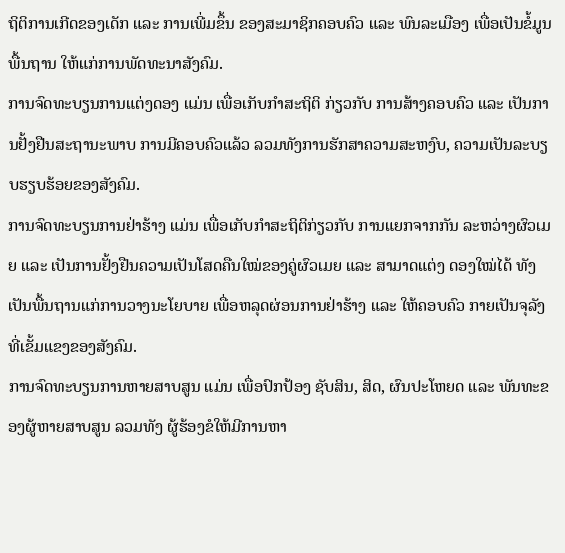ຖິຕິການເກີດຂອງເດັກ ແລະ ການເພີ່ມຂຶ້ນ ຂອງສະມາຊິກຄອບຄົວ ແລະ ພົນລະເມືອງ ເພື່ອເປັນຂໍ້ມູນພື້ນຖານ ໃຫ້ແກ່ການພັດທະນາສັງຄົມ.
ການຈົດທະບຽນການແຕ່ງດອງ ແມ່ນ ເພື່ອເກັບກຳສະຖິຕິ ກ່ຽວກັບ ການສ້າງຄອບຄົວ ແລະ ເປັນການຢັ້ງຢືນສະຖານະພາບ ການມີຄອບຄົວແລ້ວ ລວມທັງການຮັກສາຄວາມສະຫງົບ, ຄວາມເປັນລະບຽບຮຽບຮ້ອຍຂອງສັງຄົມ.
ການຈົດທະບຽນການຢ່າຮ້າງ ແມ່ນ ເພື່ອເກັບກຳສະຖິຕິກ່ຽວກັບ ການແຍກຈາກກັນ ລະຫວ່າງຜົວເມຍ ແລະ ເປັນການຢັ້ງຢືນຄວາມເປັນໂສດຄືນໃໝ່ຂອງຄູ່ຜົວເມຍ ແລະ ສາມາດແຕ່ງ ດອງໃໝ່ໄດ້ ທັງເປັນພື້ນຖານແກ່ການວາງນະໂຍບາຍ ເພື່ອຫລຸດຜ່ອນການຢ່າຮ້າງ ແລະ ໃຫ້ຄອບຄົວ ກາຍເປັນຈຸລັງ ທີ່ເຂັ້ມແຂງຂອງສັງຄົມ.
ການຈົດທະບຽນການຫາຍສາບສູນ ແມ່ນ ເພື່ອປົກປ້ອງ ຊັບສິນ, ສິດ, ຜົນປະໂຫຍດ ແລະ ພັນທະຂອງຜູ້ຫາຍສາບສູນ ລວມທັງ ຜູ້ຮ້ອງຂໍໃຫ້ມີການຫາ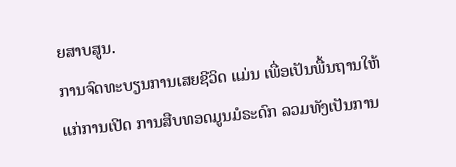ຍສາບສູນ.
ການຈົດທະບຽນການເສຍຊີວິດ ແມ່ນ ເພື່ອເປັນພື້ນຖານໃຫ້ແກ່ການເປີດ ການສືບທອດມູນມໍຣະດົກ ລວມທັງເປັນການ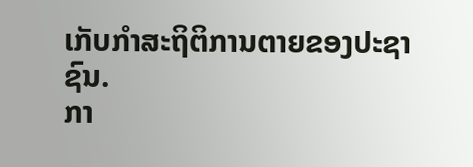ເກັບກຳສະຖິຕິການຕາຍຂອງປະຊາຊົນ.
ກາ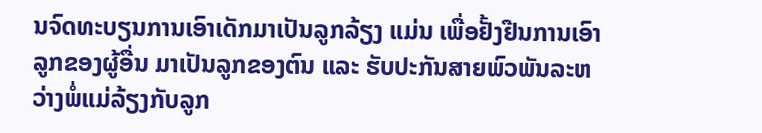ນຈົດທະບຽນການເອົາເດັກມາເປັນລູກລ້ຽງ ແມ່ນ ເພື່ອຢັ້ງຢືນການເອົາ ລູກຂອງຜູ້ອື່ນ ມາເປັນລູກຂອງຕົນ ແລະ ຮັບປະກັນສາຍພົວພັນລະຫວ່າງພໍ່ແມ່ລ້ຽງກັບລູກ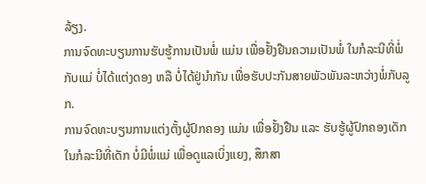ລ້ຽງ.
ການຈົດທະບຽນການຮັບຮູ້ການເປັນພໍ່ ແມ່ນ ເພື່ອຢັ້ງຢືນຄວາມເປັນພໍ່ ໃນກໍລະນີທີ່ພໍ່ ກັບແມ່ ບໍ່ໄດ້ແຕ່ງດອງ ຫລື ບໍ່ໄດ້ຢູ່ນຳກັນ ເພື່ອຮັບປະກັນສາຍພັວພັນລະຫວ່າງພໍ່ກັບລູກ.
ການຈົດທະບຽນການແຕ່ງຕັ້ງຜູ້ປົກຄອງ ແມ່ນ ເພື່ອຢັ້ງຢືນ ແລະ ຮັບຮູ້ຜູ້ປົກຄອງເດັກ ໃນກໍລະນີທີ່ເດັກ ບໍ່ມີພໍ່ແມ່ ເພື່ອດູແລເບິ່ງແຍງ, ສຶກສາ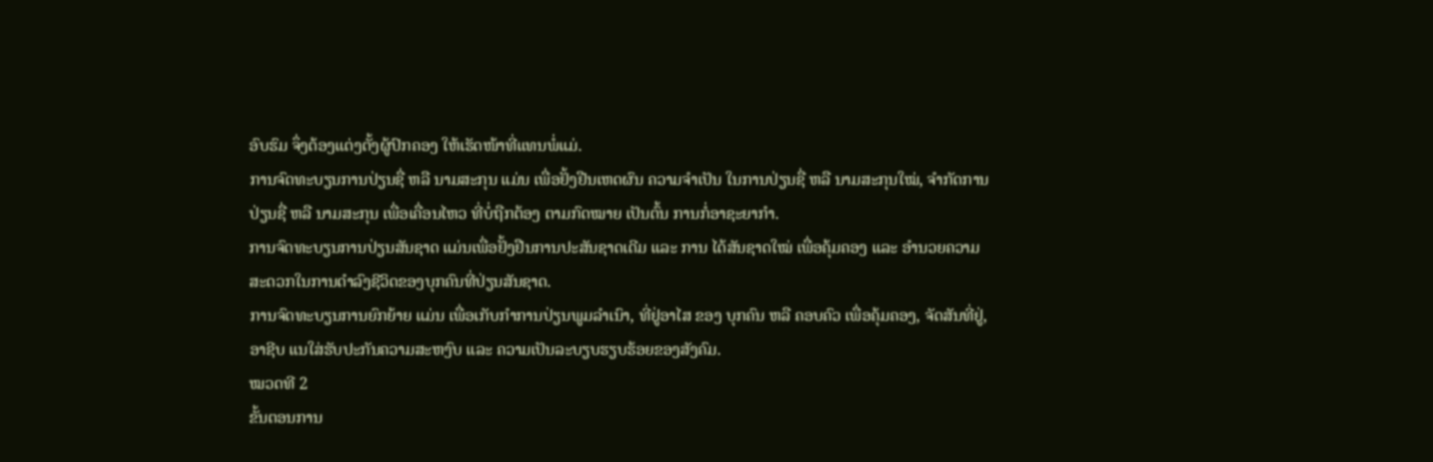ອົບຮົມ ຈຶ່ງຕ້ອງແຕ່ງຕັ້ງຜູ້ປົກຄອງ ໃຫ້ເຮັດໜ້າທີ່ແທນພໍ່ແມ່.
ການຈົດທະບຽນການປ່ຽນຊື່ ຫລື ນາມສະກຸນ ແມ່ນ ເພື່ອຢັ້ງຢືນເຫດຜົນ ຄວາມຈຳເປັນ ໃນການປ່ຽນຊື່ ຫລື ນາມສະກຸນໃໝ່, ຈຳກັດການປ່ຽນຊື່ ຫລື ນາມສະກຸນ ເພື່ອເຄື່ອນໄຫວ ທີ່ບໍ່ຖືກຕ້ອງ ຕາມກົດໝາຍ ເປັນຕົ້ນ ການກໍ່ອາຊະຍາກຳ.
ການຈົດທະບຽນການປ່ຽນສັນຊາດ ແມ່ນເພື່ອຢັ້ງຢືນການປະສັນຊາດເດີມ ແລະ ການ ໄດ້ສັນຊາດໃໝ່ ເພື່ອຄຸ້ມຄອງ ແລະ ອຳນວຍຄວາມສະດວກໃນການດຳລົງຊີວິດຂອງບຸກຄົນທີ່ປ່ຽນສັນຊາດ.
ການຈົດທະບຽນການຍົກຍ້າຍ ແມ່ນ ເພື່ອເກັບກຳການປ່ຽນພູມລຳເນົາ, ທີ່ຢູ່ອາໄສ ຂອງ ບຸກຄົນ ຫລື ຄອບຄົວ ເພື່ອຄຸ້ມຄອງ, ຈັດສັນທີ່ຢູ່, ອາຊີບ ແນໃສ່ຮັບປະກັນຄວາມສະຫງົບ ແລະ ຄວາມເປັນລະບຽບຮຽບຮ້ອຍຂອງສັງຄົມ.
ໝວດທີ 2
ຂັ້ນຕອນການ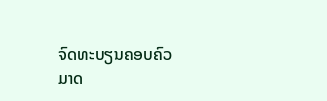ຈົດທະບຽນຄອບຄົວ
ມາດ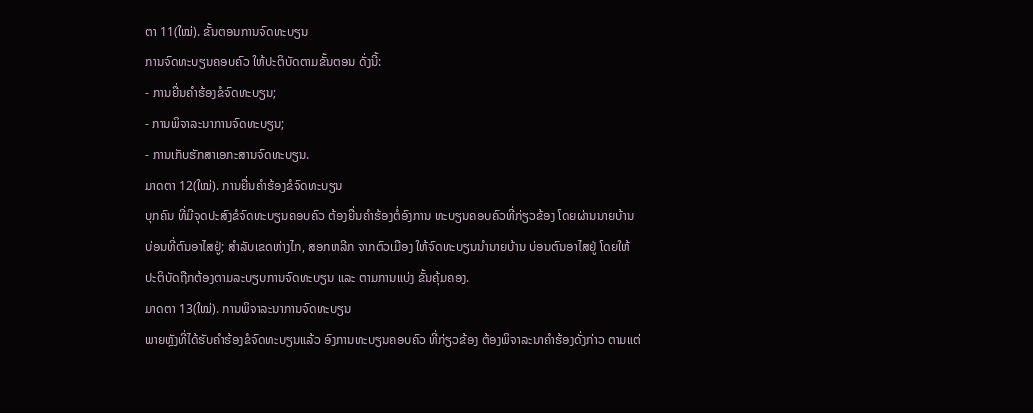ຕາ 11(ໃໝ່). ຂັ້ນຕອນການຈົດທະບຽນ
ການຈົດທະບຽນຄອບຄົວ ໃຫ້ປະຕິບັດຕາມຂັ້ນຕອນ ດັ່ງນີ້:
- ການຍື່ນຄຳຮ້ອງຂໍຈົດທະບຽນ;
- ການພິຈາລະນາການຈົດທະບຽນ;
- ການເກັບຮັກສາເອກະສານຈົດທະບຽນ.
ມາດຕາ 12(ໃໝ່). ການຍື່ນຄຳຮ້ອງຂໍຈົດທະບຽນ
ບຸກຄົນ ທີ່ມີຈຸດປະສົງຂໍຈົດທະບຽນຄອບຄົວ ຕ້ອງຍື່ນຄຳຮ້ອງຕໍ່ອົງການ ທະບຽນຄອບຄົວທີ່ກ່ຽວຂ້ອງ ໂດຍຜ່ານນາຍບ້ານ ບ່ອນທີ່ຕົນອາໄສຢູ່; ສຳລັບເຂດຫ່າງໄກ, ສອກຫລີກ ຈາກຕົວເມືອງ ໃຫ້ຈົດທະບຽນນຳນາຍບ້ານ ບ່ອນຕົນອາໄສຢູ່ ໂດຍໃຫ້ປະຕິບັດຖືກຕ້ອງຕາມລະບຽບການຈົດທະບຽນ ແລະ ຕາມການແບ່ງ ຂັ້ນຄຸ້ມຄອງ.
ມາດຕາ 13(ໃໝ່). ການພິຈາລະນາການຈົດທະບຽນ
ພາຍຫຼັງທີ່ໄດ້ຮັບຄຳຮ້ອງຂໍຈົດທະບຽນແລ້ວ ອົງການທະບຽນຄອບຄົວ ທີ່ກ່ຽວຂ້ອງ ຕ້ອງພິຈາລະນາຄຳຮ້ອງດັ່ງກ່າວ ຕາມແຕ່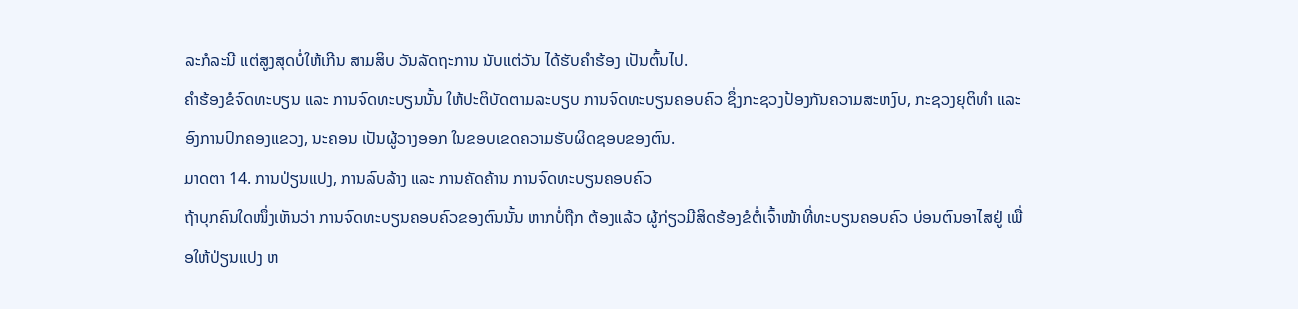ລະກໍລະນີ ແຕ່ສູງສຸດບໍ່ໃຫ້ເກີນ ສາມສິບ ວັນລັດຖະການ ນັບແຕ່ວັນ ໄດ້ຮັບຄຳຮ້ອງ ເປັນຕົ້ນໄປ.
ຄຳຮ້ອງຂໍຈົດທະບຽນ ແລະ ການຈົດທະບຽນນັ້ນ ໃຫ້ປະຕິບັດຕາມລະບຽບ ການຈົດທະບຽນຄອບຄົວ ຊຶ່ງກະຊວງປ້ອງກັນຄວາມສະຫງົບ, ກະຊວງຍຸຕິທຳ ແລະ ອົງການປົກຄອງແຂວງ, ນະຄອນ ເປັນຜູ້ວາງອອກ ໃນຂອບເຂດຄວາມຮັບຜິດຊອບຂອງຕົນ.
ມາດຕາ 14. ການປ່ຽນແປງ, ການລົບລ້າງ ແລະ ການຄັດຄ້ານ ການຈົດທະບຽນຄອບຄົວ
ຖ້າບຸກຄົນໃດໜຶ່ງເຫັນວ່າ ການຈົດທະບຽນຄອບຄົວຂອງຕົນນັ້ນ ຫາກບໍ່ຖືກ ຕ້ອງແລ້ວ ຜູ້ກ່ຽວມີສິດຮ້ອງຂໍຕໍ່ເຈົ້າໜ້າທີ່ທະບຽນຄອບຄົວ ບ່ອນຕົນອາໄສຢູ່ ເພື່ອໃຫ້ປ່ຽນແປງ ຫ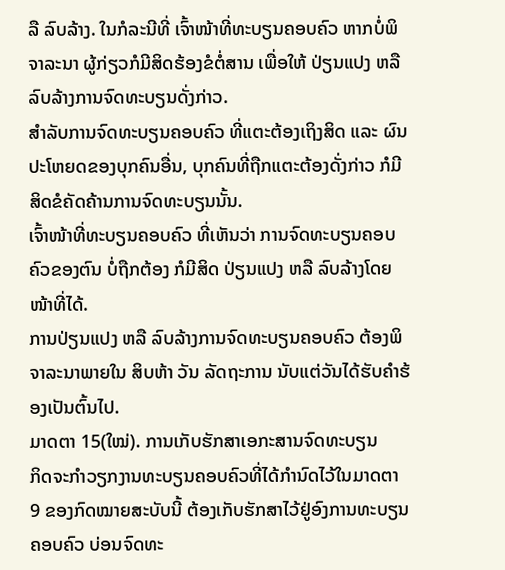ລື ລົບລ້າງ. ໃນກໍລະນີທີ່ ເຈົ້າໜ້າທີ່ທະບຽນຄອບຄົວ ຫາກບໍ່ພິຈາລະນາ ຜູ້ກ່ຽວກໍມີສິດຮ້ອງຂໍຕໍ່ສານ ເພື່ອໃຫ້ ປ່ຽນແປງ ຫລື ລົບລ້າງການຈົດທະບຽນດັ່ງກ່າວ.
ສຳລັບການຈົດທະບຽນຄອບຄົວ ທີ່ແຕະຕ້ອງເຖິງສິດ ແລະ ຜົນປະໂຫຍດຂອງບຸກຄົນອື່ນ, ບຸກຄົນທີ່ຖືກແຕະຕ້ອງດັ່ງກ່າວ ກໍມີສິດຂໍຄັດຄ້ານການຈົດທະບຽນນັ້ນ.
ເຈົ້າໜ້າທີ່ທະບຽນຄອບຄົວ ທີ່ເຫັນວ່າ ການຈົດທະບຽນຄອບຄົວຂອງຕົນ ບໍ່ຖືກຕ້ອງ ກໍມີສິດ ປ່ຽນແປງ ຫລື ລົບລ້າງໂດຍໜ້າທີ່ໄດ້.
ການປ່ຽນແປງ ຫລື ລົບລ້າງການຈົດທະບຽນຄອບຄົວ ຕ້ອງພິຈາລະນາພາຍໃນ ສິບຫ້າ ວັນ ລັດຖະການ ນັບແຕ່ວັນໄດ້ຮັບຄຳຮ້ອງເປັນຕົ້ນໄປ.
ມາດຕາ 15(ໃໝ່). ການເກັບຮັກສາເອກະສານຈົດທະບຽນ
ກິດຈະກຳວຽກງານທະບຽນຄອບຄົວທີ່ໄດ້ກຳນົດໄວ້ໃນມາດຕາ 9 ຂອງກົດໝາຍສະບັບນີ້ ຕ້ອງເກັບຮັກສາໄວ້ຢູ່ອົງການທະບຽນຄອບຄົວ ບ່ອນຈົດທະ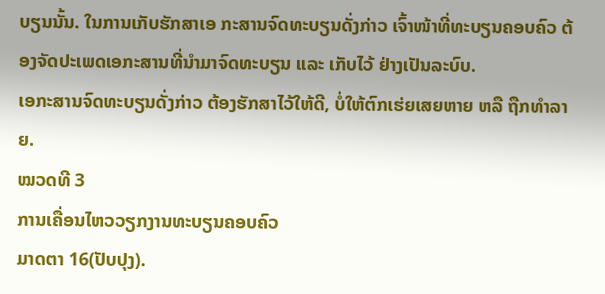ບຽນນັ້ນ. ໃນການເກັບຮັກສາເອ ກະສານຈົດທະບຽນດັ່ງກ່າວ ເຈົ້າໜ້າທີ່ທະບຽນຄອບຄົວ ຕ້ອງຈັດປະເພດເອກະສານທີ່ນຳມາຈົດທະບຽນ ແລະ ເກັບໄວ້ ຢ່າງເປັນລະບົບ.
ເອກະສານຈົດທະບຽນດັ່ງກ່າວ ຕ້ອງຮັກສາໄວ້ໃຫ້ດີ, ບໍ່ໃຫ້ຕົກເຮ່ຍເສຍຫາຍ ຫລື ຖືກທຳລາຍ.
ໝວດທີ 3
ການເຄື່ອນໄຫວວຽກງານທະບຽນຄອບຄົວ
ມາດຕາ 16(ປັບປຸງ).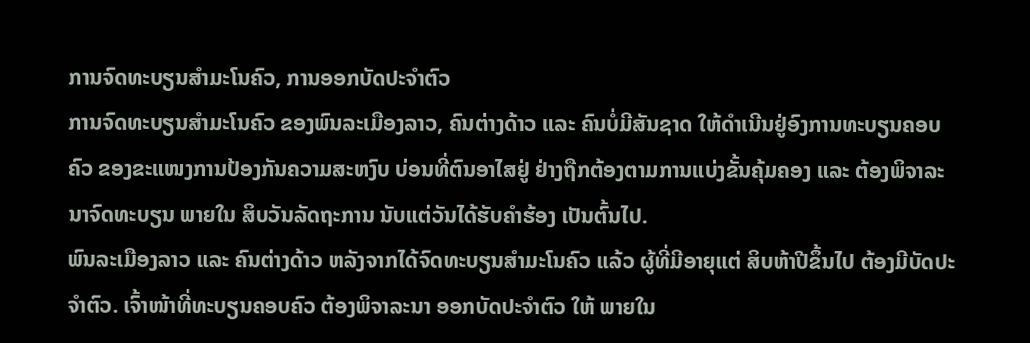ການຈົດທະບຽນສຳມະໂນຄົວ, ການອອກບັດປະຈຳຕົວ
ການຈົດທະບຽນສຳມະໂນຄົວ ຂອງພົນລະເມືອງລາວ, ຄົນຕ່າງດ້າວ ແລະ ຄົນບໍ່ມີສັນຊາດ ໃຫ້ດໍາເນີນຢູ່ອົງການທະບຽນຄອບຄົວ ຂອງຂະແໜງການປ້ອງກັນຄວາມສະຫງົບ ບ່ອນທີ່ຕົນອາໄສຢູ່ ຢ່າງຖືກຕ້ອງຕາມການແບ່ງຂັ້ນຄຸ້ມຄອງ ແລະ ຕ້ອງພິຈາລະນາຈົດທະບຽນ ພາຍໃນ ສິບວັນລັດຖະການ ນັບແຕ່ວັນໄດ້ຮັບຄຳຮ້ອງ ເປັນຕົ້ນໄປ.
ພົນລະເມືອງລາວ ແລະ ຄົນຕ່າງດ້າວ ຫລັງຈາກໄດ້ຈົດທະບຽນສຳມະໂນຄົວ ແລ້ວ ຜູ້ທີ່ມີອາຍຸແຕ່ ສິບຫ້າປີຂຶ້ນໄປ ຕ້ອງມີບັດປະຈຳຕົວ. ເຈົ້າໜ້າທີ່ທະບຽນຄອບຄົວ ຕ້ອງພິຈາລະນາ ອອກບັດປະຈຳຕົວ ໃຫ້ ພາຍໃນ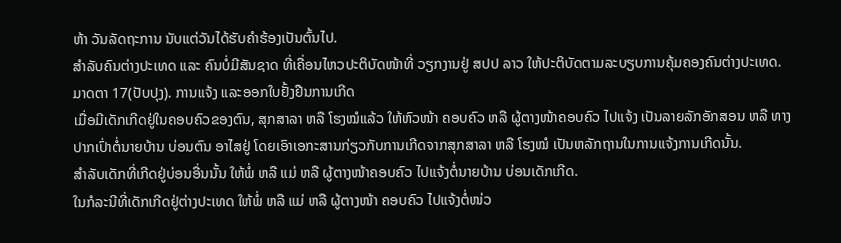ຫ້າ ວັນລັດຖະການ ນັບແຕ່ວັນໄດ້ຮັບຄຳຮ້ອງເປັນຕົ້ນໄປ.
ສຳລັບຄົນຕ່າງປະເທດ ແລະ ຄົນບໍ່ມີສັນຊາດ ທີ່ເຄື່ອນໄຫວປະຕິບັດໜ້າທີ່ ວຽກງານຢູ່ ສປປ ລາວ ໃຫ້ປະຕິບັດຕາມລະບຽບການຄຸ້ມຄອງຄົນຕ່າງປະເທດ.
ມາດຕາ 17(ປັບປຸງ). ການແຈ້ງ ແລະອອກໃບຢັ້ງຢືນການເກີດ
ເມື່ອມີເດັກເກີດຢູ່ໃນຄອບຄົວຂອງຕົນ, ສຸກສາລາ ຫລື ໂຮງໝໍແລ້ວ ໃຫ້ຫົວໜ້າ ຄອບຄົວ ຫລື ຜູ້ຕາງໜ້າຄອບຄົວ ໄປແຈ້ງ ເປັນລາຍລັກອັກສອນ ຫລື ທາງປາກເປົ່າຕໍ່ນາຍບ້ານ ບ່ອນຕົນ ອາໄສຢູ່ ໂດຍເອົາເອກະສານກ່ຽວກັບການເກີດຈາກສຸກສາລາ ຫລື ໂຮງໝໍ ເປັນຫລັກຖານໃນການແຈ້ງການເກີດນັ້ນ.
ສຳລັບເດັກທີ່ເກີດຢູ່ບ່ອນອື່ນນັ້ນ ໃຫ້ພໍ່ ຫລື ແມ່ ຫລື ຜູ້ຕາງໜ້າຄອບຄົວ ໄປແຈ້ງຕໍ່ນາຍບ້ານ ບ່ອນເດັກເກີດ.
ໃນກໍລະນີທີ່ເດັກເກີດຢູ່ຕ່າງປະເທດ ໃຫ້ພໍ່ ຫລື ແມ່ ຫລື ຜູ້ຕາງໜ້າ ຄອບຄົວ ໄປແຈ້ງຕໍ່ໜ່ວ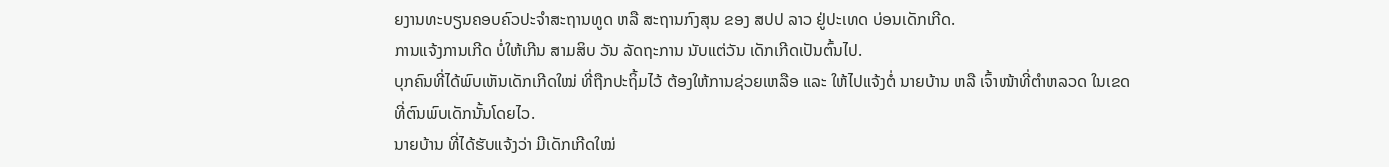ຍງານທະບຽນຄອບຄົວປະຈຳສະຖານທູດ ຫລື ສະຖານກົງສຸນ ຂອງ ສປປ ລາວ ຢູ່ປະເທດ ບ່ອນເດັກເກີດ.
ການແຈ້ງການເກີດ ບໍ່ໃຫ້ເກີນ ສາມສິບ ວັນ ລັດຖະການ ນັບແຕ່ວັນ ເດັກເກີດເປັນຕົ້ນໄປ.
ບຸກຄົນທີ່ໄດ້ພົບເຫັນເດັກເກີດໃໝ່ ທີ່ຖືກປະຖິ້ມໄວ້ ຕ້ອງໃຫ້ການຊ່ວຍເຫລືອ ແລະ ໃຫ້ໄປແຈ້ງຕໍ່ ນາຍບ້ານ ຫລື ເຈົ້າໜ້າທີ່ຕຳຫລວດ ໃນເຂດທີ່ຕົນພົບເດັກນັ້ນໂດຍໄວ.
ນາຍບ້ານ ທີ່ໄດ້ຮັບແຈ້ງວ່າ ມີເດັກເກີດໃໝ່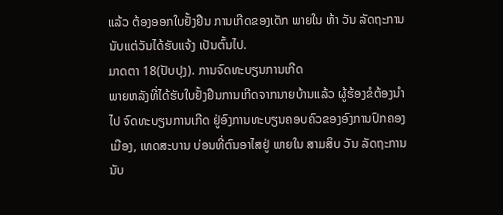ແລ້ວ ຕ້ອງອອກໃບຢັ້ງຢືນ ການເກີດຂອງເດັກ ພາຍໃນ ຫ້າ ວັນ ລັດຖະການ ນັບແຕ່ວັນໄດ້ຮັບແຈ້ງ ເປັນຕົ້ນໄປ.
ມາດຕາ 18(ປັບປຸງ). ການຈົດທະບຽນການເກີດ
ພາຍຫລັງທີ່ໄດ້ຮັບໃບຢັ້ງຢືນການເກີດຈາກນາຍບ້ານແລ້ວ ຜູ້ຮ້ອງຂໍຕ້ອງນຳໄປ ຈົດທະບຽນການເກີດ ຢູ່ອົງການທະບຽນຄອບຄົວຂອງອົງການປົກຄອງເມືອງ, ເທດສະບານ ບ່ອນທີ່ຕົນອາໄສຢູ່ ພາຍໃນ ສາມສິບ ວັນ ລັດຖະການ ນັບ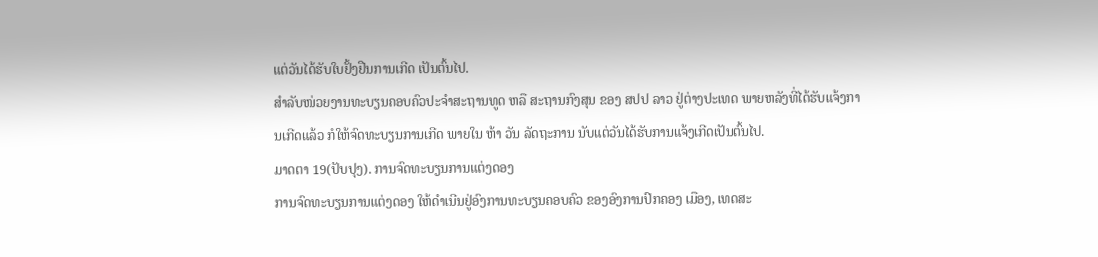ແຕ່ວັນໄດ້ຮັບໃບຢັ້ງຢືນການເກີດ ເປັນຕົ້ນໄປ.
ສຳລັບໜ່ວຍງານທະບຽນຄອບຄົວປະຈຳສະຖານທູດ ຫລື ສະຖານກົງສຸນ ຂອງ ສປປ ລາວ ຢູ່ຕ່າງປະເທດ ພາຍຫລັງທີ່ໄດ້ຮັບແຈ້ງການເກີດແລ້ວ ກໍໃຫ້ຈົດທະບຽນການເກີດ ພາຍໃນ ຫ້າ ວັນ ລັດຖະການ ນັບແຕ່ວັນໄດ້ຮັບການແຈ້ງເກີດເປັນຕົ້ນໄປ.
ມາດຕາ 19(ປັບປຸງ). ການຈົດທະບຽນການແຕ່ງດອງ
ການຈົດທະບຽນການແຕ່ງດອງ ໃຫ້ດຳເນີນຢູ່ອົງການທະບຽນຄອບຄົວ ຂອງອົງການປົກຄອງ ເມືອງ, ເທດສະ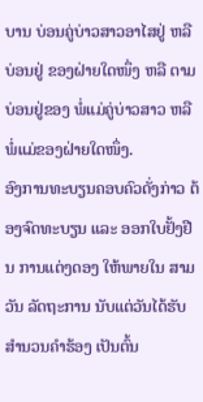ບານ ບ່ອນຄູ່ບ່າວສາວອາໄສຢູ່ ຫລື ບ່ອນຢູ່ ຂອງຝ່າຍໃດໜຶ່ງ ຫລື ຕາມບ່ອນຢູ່ຂອງ ພໍ່ແມ່ຄູ່ບ່າວສາວ ຫລື ພໍ່ແມ່ຂອງຝ່າຍໃດໜຶ່ງ.
ອົງການທະບຽນຄອບຄົວດັ່ງກ່າວ ຕ້ອງຈົດທະບຽນ ແລະ ອອກໃບຢັ້ງຢືນ ການແຕ່ງດອງ ໃຫ້ພາຍໃນ ສາມ ວັນ ລັດຖະການ ນັບແຕ່ວັນໄດ້ຮັບສຳນວນຄຳຮ້ອງ ເປັນຕົ້ນ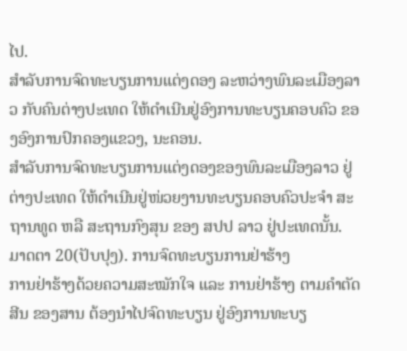ໄປ.
ສໍາລັບການຈົດທະບຽນການແຕ່ງດອງ ລະຫວ່າງພົນລະເມືອງລາວ ກັບຄົນຕ່າງປະເທດ ໃຫ້ດຳເນີນຢູ່ອົງການທະບຽນຄອບຄົວ ຂອງອົງການປົກຄອງແຂວງ, ນະຄອນ.
ສຳລັບການຈົດທະບຽນການແຕ່ງດອງຂອງພົນລະເມືອງລາວ ຢູ່ຕ່າງປະເທດ ໃຫ້ດຳເນີນຢູ່ໜ່ວຍງານທະບຽນຄອບຄົວປະຈຳ ສະຖານທູດ ຫລື ສະຖານກົງສຸນ ຂອງ ສປປ ລາວ ຢູ່ປະເທດນັ້ນ.
ມາດຕາ 20(ປັບປຸງ). ການຈົດທະບຽນການຢ່າຮ້າງ
ການຢ່າຮ້າງດ້ວຍຄວາມສະໝັກໃຈ ແລະ ການຢ່າຮ້າງ ຕາມຄຳຕັດສີນ ຂອງສານ ຕ້ອງນຳໄປຈົດທະບຽນ ຢູ່ອົງການທະບຽ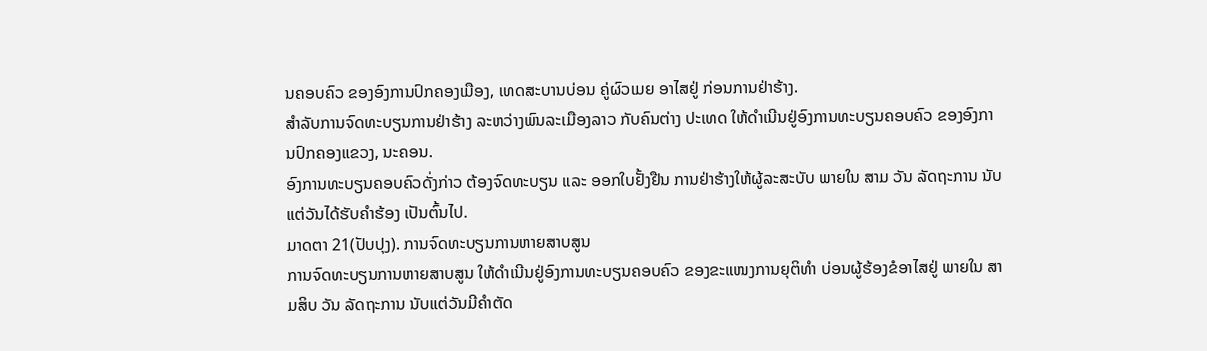ນຄອບຄົວ ຂອງອົງການປົກຄອງເມືອງ, ເທດສະບານບ່ອນ ຄູ່ຜົວເມຍ ອາໄສຢູ່ ກ່ອນການຢ່າຮ້າງ.
ສຳລັບການຈົດທະບຽນການຢ່າຮ້າງ ລະຫວ່າງພົນລະເມືອງລາວ ກັບຄົນຕ່າງ ປະເທດ ໃຫ້ດຳເນີນຢູ່ອົງການທະບຽນຄອບຄົວ ຂອງອົງການປົກຄອງແຂວງ, ນະຄອນ.
ອົງການທະບຽນຄອບຄົວດັ່ງກ່າວ ຕ້ອງຈົດທະບຽນ ແລະ ອອກໃບຢັ້ງຢືນ ການຢ່າຮ້າງໃຫ້ຜູ້ລະສະບັບ ພາຍໃນ ສາມ ວັນ ລັດຖະການ ນັບແຕ່ວັນໄດ້ຮັບຄຳຮ້ອງ ເປັນຕົ້ນໄປ.
ມາດຕາ 21(ປັບປຸງ). ການຈົດທະບຽນການຫາຍສາບສູນ
ການຈົດທະບຽນການຫາຍສາບສູນ ໃຫ້ດຳເນີນຢູ່ອົງການທະບຽນຄອບຄົວ ຂອງຂະແໜງການຍຸຕິທຳ ບ່ອນຜູ້ຮ້ອງຂໍອາໄສຢູ່ ພາຍໃນ ສາມສິບ ວັນ ລັດຖະການ ນັບແຕ່ວັນມີຄຳຕັດ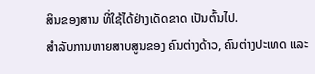ສິນຂອງສານ ທີ່ໃຊ້ໄດ້ຢ່າງເດັດຂາດ ເປັນຕົ້ນໄປ.
ສຳລັບການຫາຍສາບສູນຂອງ ຄົນຕ່າງດ້າວ, ຄົນຕ່າງປະເທດ ແລະ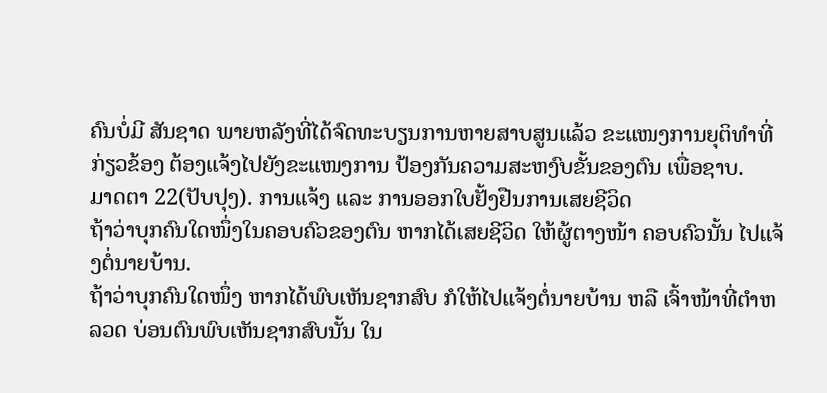ຄົນບໍ່ມີ ສັນຊາດ ພາຍຫລັງທີ່ໄດ້ຈົດທະບຽນການຫາຍສາບສູນແລ້ວ ຂະແໜງການຍຸຕິທຳທີ່ກ່ຽວຂ້ອງ ຕ້ອງແຈ້ງໄປຍັງຂະແໜງການ ປ້ອງກັນຄວາມສະຫງົບຂັ້ນຂອງຕົນ ເພື່ອຊາບ.
ມາດຕາ 22(ປັບປຸງ). ການແຈ້ງ ແລະ ການອອກໃບຢັ້ງຢືນການເສຍຊີວິດ
ຖ້າວ່າບຸກຄົນໃດໜຶ່ງໃນຄອບຄົວຂອງຕົນ ຫາກໄດ້ເສຍຊີວິດ ໃຫ້ຜູ້ຕາງໜ້າ ຄອບຄົວນັ້ນ ໄປແຈ້ງຕໍ່ນາຍບ້ານ.
ຖ້າວ່າບຸກຄົນໃດໜຶ່ງ ຫາກໄດ້ພົບເຫັນຊາກສົບ ກໍໃຫ້ໄປແຈ້ງຕໍ່ນາຍບ້ານ ຫລື ເຈົ້າໜ້າທີ່ຕຳຫລວດ ບ່ອນຕົນພົບເຫັນຊາກສົບນັ້ນ ໃນ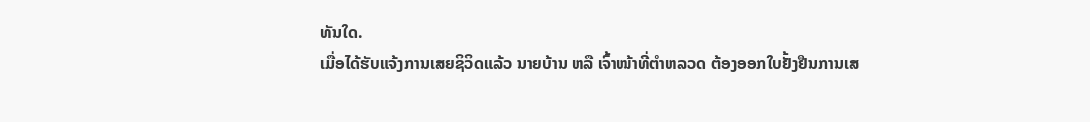ທັນໃດ.
ເມື່ອໄດ້ຮັບແຈ້ງການເສຍຊິວິດແລ້ວ ນາຍບ້ານ ຫລື ເຈົ້າໜ້າທີ່ຕຳຫລວດ ຕ້ອງອອກໃບຢັ້ງຢືນການເສ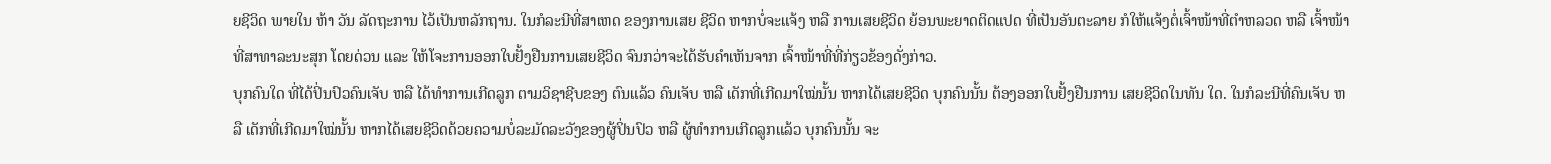ຍຊີວິດ ພາຍໃນ ຫ້າ ວັນ ລັດຖະການ ໄວ້ເປັນຫລັກຖານ. ໃນກໍລະນີທີ່ສາເຫດ ຂອງການເສຍ ຊີວິດ ຫາກບໍ່ຈະແຈ້ງ ຫລື ການເສຍຊີວິດ ຍ້ອນພະຍາດຕິດແປດ ທີ່ເປັນອັນຕະລາຍ ກໍໃຫ້ແຈ້ງຕໍ່ເຈົ້າໜ້າທີ່ຕຳຫລວດ ຫລື ເຈົ້າໜ້າທີ່ສາທາລະນະສຸກ ໂດຍດ່ວນ ແລະ ໃຫ້ໂຈະການອອກໃບຢັ້ງຢືນການເສຍຊີວິດ ຈົນກວ່າຈະໄດ້ຮັບຄຳເຫັນຈາກ ເຈົ້າໜ້າທີ່ທີ່ກ່ຽວຂ້ອງດັ່ງກ່າວ.
ບຸກຄົນໃດ ທີ່ໄດ້ປິ່ນປົວຄົນເຈັບ ຫລື ໄດ້ທຳການເກີດລູກ ຕາມວິຊາຊີບຂອງ ຕົນແລ້ວ ຄົນເຈັບ ຫລື ເດັກທີ່ເກີດມາໃໝ່ນັ້ນ ຫາກໄດ້ເສຍຊີວິດ ບຸກຄົນນັ້ນ ຕ້ອງອອກໃບຢັ້ງຢືນການ ເສຍຊີວິດໃນທັນ ໃດ. ໃນກໍລະນີທີ່ຄົນເຈັບ ຫລື ເດັກທີ່ເກີດມາໃໝ່ນັ້ນ ຫາກໄດ້ເສຍຊີວິດດ້ວຍຄວາມບໍ່ລະມັດລະວັງຂອງຜູ້ປິ່ນປົວ ຫລື ຜູ້ທຳການເກີດລູກແລ້ວ ບຸກຄົນນັ້ນ ຈະ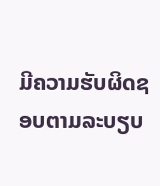ມີຄວາມຮັບຜິດຊອບຕາມລະບຽບ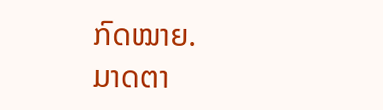ກົດໝາຍ.
ມາດຕາ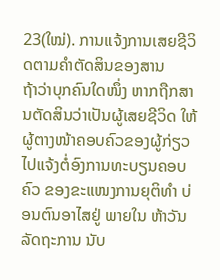23(ໃໝ່). ການແຈ້ງການເສຍຊີວິດຕາມຄຳຕັດສິນຂອງສານ
ຖ້າວ່າບຸກຄົນໃດໜຶ່ງ ຫາກຖືກສານຕັດສິນວ່າເປັນຜູ້ເສຍຊີວິດ ໃຫ້ຜູ້ຕາງໜ້າຄອບຄົວຂອງຜູ້ກ່ຽວ ໄປແຈ້ງຕໍ່ອົງການທະບຽນຄອບຄົວ ຂອງຂະແໜງການຍຸຕິທຳ ບ່ອນຕົນອາໄສຢູ່ ພາຍໃນ ຫ້າວັນລັດຖະການ ນັບ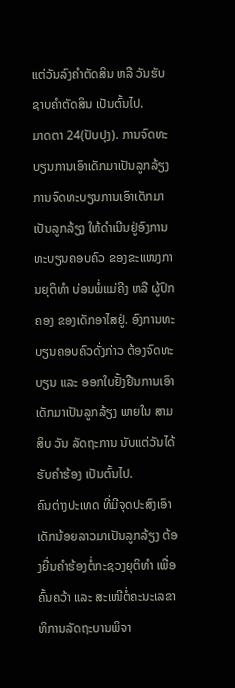ແຕ່ວັນລົງຄຳຕັດສິນ ຫລື ວັນຮັບຊາບຄຳຕັດສິນ ເປັນຕົ້ນໄປ.
ມາດຕາ 24(ປັບປຸງ). ການຈົດທະບຽນການເອົາເດັກມາເປັນລູກລ້ຽງ
ການຈົດທະບຽນການເອົາເດັກມາເປັນລູກລ້ຽງ ໃຫ້ດຳເນີນຢູ່ອົງການທະບຽນຄອບຄົວ ຂອງຂະແໜງການຍຸຕິທຳ ບ່ອນພໍ່ແມ່ຄີງ ຫລື ຜູ້ປົກຄອງ ຂອງເດັກອາໄສຢູ່. ອົງການທະບຽນຄອບຄົວດັ່ງກ່າວ ຕ້ອງຈົດທະບຽນ ແລະ ອອກໃບຢັ້ງຢືນການເອົາເດັກມາເປັນລູກລ້ຽງ ພາຍໃນ ສາມສິບ ວັນ ລັດຖະການ ນັບແຕ່ວັນໄດ້ຮັບຄຳຮ້ອງ ເປັນຕົ້ນໄປ.
ຄົນຕ່າງປະເທດ ທີ່ມີຈຸດປະສົງເອົາເດັກນ້ອຍລາວມາເປັນລູກລ້ຽງ ຕ້ອງຍື່ນຄຳຮ້ອງຕໍ່ກະຊວງຍຸຕິທຳ ເພື່ອຄົ້ນຄວ້າ ແລະ ສະເໜີຕໍ່ຄະນະເລຂາທິການລັດຖະບານພິຈາ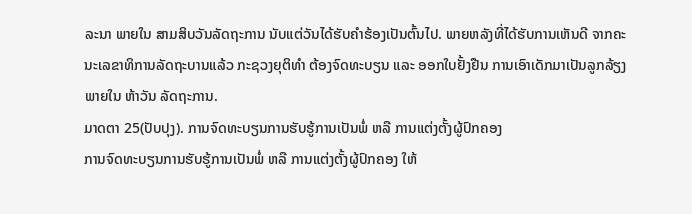ລະນາ ພາຍໃນ ສາມສິບວັນລັດຖະການ ນັບແຕ່ວັນໄດ້ຮັບຄຳຮ້ອງເປັນຕົ້ນໄປ. ພາຍຫລັງທີ່ໄດ້ຮັບການເຫັນດີ ຈາກຄະນະເລຂາທິການລັດຖະບານແລ້ວ ກະຊວງຍຸຕິທຳ ຕ້ອງຈົດທະບຽນ ແລະ ອອກໃບຢັ້ງຢືນ ການເອົາເດັກມາເປັນລູກລ້ຽງ ພາຍໃນ ຫ້າວັນ ລັດຖະການ.
ມາດຕາ 25(ປັບປຸງ). ການຈົດທະບຽນການຮັບຮູ້ການເປັນພໍ່ ຫລື ການແຕ່ງຕັ້ງຜູ້ປົກຄອງ
ການຈົດທະບຽນການຮັບຮູ້ການເປັນພໍ່ ຫລື ການແຕ່ງຕັ້ງຜູ້ປົກຄອງ ໃຫ້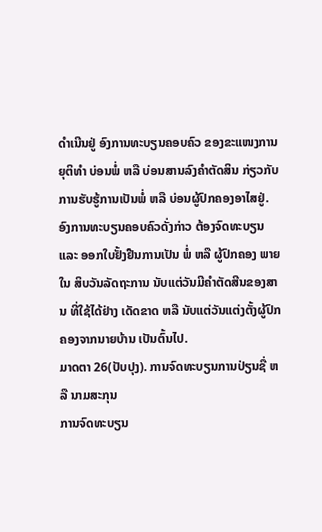ດຳເນີນຢູ່ ອົງການທະບຽນຄອບຄົວ ຂອງຂະແໜງການຍຸຕິທຳ ບ່ອນພໍ່ ຫລື ບ່ອນສານລົງຄຳຕັດສິນ ກ່ຽວກັບ ການຮັບຮູ້ການເປັນພໍ່ ຫລື ບ່ອນຜູ້ປົກຄອງອາໄສຢູ່.
ອົງການທະບຽນຄອບຄົວດັ່ງກ່າວ ຕ້ອງຈົດທະບຽນ ແລະ ອອກໃບຢັ້ງຢືນການເປັນ ພໍ່ ຫລື ຜູ້ປົກຄອງ ພາຍໃນ ສິບວັນລັດຖະການ ນັບແຕ່ວັນມີຄໍາຕັດສີນຂອງສານ ທີ່ໃຊ້ໄດ້ຢ່າງ ເດັດຂາດ ຫລື ນັບແຕ່ວັນແຕ່ງຕັ້ງຜູ້ປົກຄອງຈາກນາຍບ້ານ ເປັນຕົ້ນໄປ.
ມາດຕາ 26(ປັບປຸງ). ການຈົດທະບຽນການປ່ຽນຊື່ ຫລື ນາມສະກຸນ
ການຈົດທະບຽນ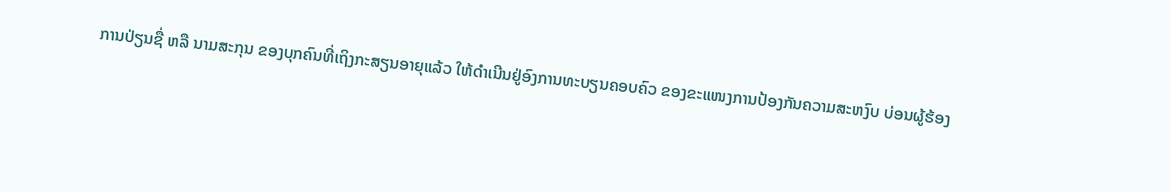ການປ່ຽນຊື່ ຫລື ນາມສະກຸນ ຂອງບຸກຄົນທີ່ເຖິງກະສຽນອາຍຸແລ້ວ ໃຫ້ດຳເນີນຢູ່ອົງການທະບຽນຄອບຄົວ ຂອງຂະແໜງການປ້ອງກັນຄວາມສະຫງົບ ບ່ອນຜູ້ຮ້ອງ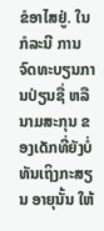ຂໍອາໄສຢູ່. ໃນກໍລະນີ ການຈົດທະບຽນການປ່ຽນຊື່ ຫລື ນາມສະກຸນ ຂອງເດັກທີ່ຍັງບໍ່ທັນເຖິງກະສຽນ ອາຍຸນັ້ນ ໃຫ້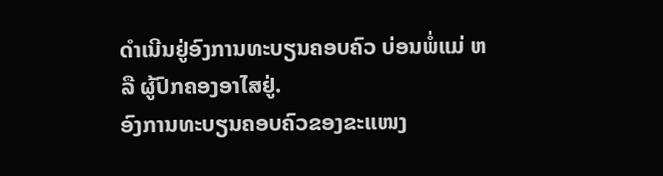ດຳເນີນຢູ່ອົງການທະບຽນຄອບຄົວ ບ່ອນພໍ່ແມ່ ຫລື ຜູ້ປົກຄອງອາໄສຢູ່.
ອົງການທະບຽນຄອບຄົວຂອງຂະແໜງ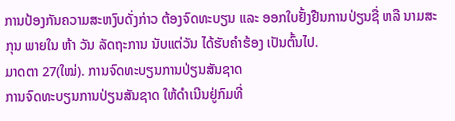ການປ້ອງກັນຄວາມສະຫງົບດັ່ງກ່າວ ຕ້ອງຈົດທະບຽນ ແລະ ອອກໃບຢັ້ງຢືນການປ່ຽນຊື່ ຫລື ນາມສະກຸນ ພາຍໃນ ຫ້າ ວັນ ລັດຖະການ ນັບແຕ່ວັນ ໄດ້ຮັບຄຳຮ້ອງ ເປັນຕົ້ນໄປ.
ມາດຕາ 27(ໃໝ່). ການຈົດທະບຽນການປ່ຽນສັນຊາດ
ການຈົດທະບຽນການປ່ຽນສັນຊາດ ໃຫ້ດຳເນີນຢູ່ກົມທີ່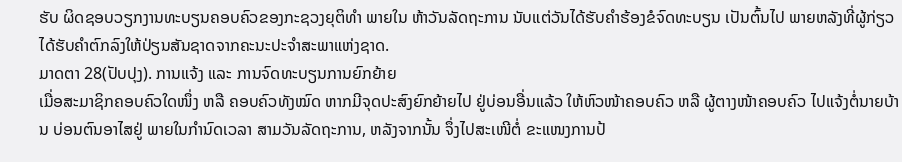ຮັບ ຜິດຊອບວຽກງານທະບຽນຄອບຄົວຂອງກະຊວງຍຸຕິທໍາ ພາຍໃນ ຫ້າວັນລັດຖະການ ນັບແຕ່ວັນໄດ້ຮັບຄຳຮ້ອງຂໍຈົດທະບຽນ ເປັນຕົ້ນໄປ ພາຍຫລັງທີ່ຜູ້ກ່ຽວໄດ້ຮັບຄຳຕົກລົງໃຫ້ປ່ຽນສັນຊາດຈາກຄະນະປະຈຳສະພາແຫ່ງຊາດ.
ມາດຕາ 28(ປັບປຸງ). ການແຈ້ງ ແລະ ການຈົດທະບຽນການຍົກຍ້າຍ
ເມື່ອສະມາຊິກຄອບຄົວໃດໜຶ່ງ ຫລື ຄອບຄົວທັງໝົດ ຫາກມີຈຸດປະສົງຍົກຍ້າຍໄປ ຢູ່ບ່ອນອື່ນແລ້ວ ໃຫ້ຫົວໜ້າຄອບຄົວ ຫລື ຜູ້ຕາງໜ້າຄອບຄົວ ໄປແຈ້ງຕໍ່ນາຍບ້ານ ບ່ອນຕົນອາໄສຢູ່ ພາຍໃນກຳນົດເວລາ ສາມວັນລັດຖະການ, ຫລັງຈາກນັ້ນ ຈຶ່ງໄປສະເໜີຕໍ່ ຂະແໜງການປ້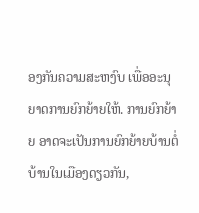ອງກັນຄວາມສະຫງົບ ເພື່ອອະນຸຍາດການຍົກຍ້າຍໃຫ້. ການຍົກຍ້າຍ ອາດຈະເປັນການຍົກຍ້າຍບ້ານຕໍ່ ບ້ານໃນເມືອງດຽວກັນ,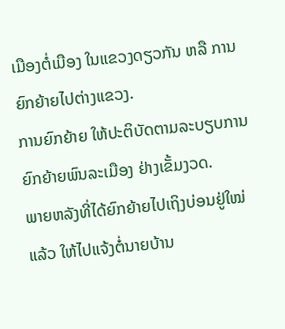ເມືອງຕໍ່ເມືອງ ໃນແຂວງດຽວກັນ ຫລື ການຍົກຍ້າຍໄປຕ່າງແຂວງ.
ການຍົກຍ້າຍ ໃຫ້ປະຕິບັດຕາມລະບຽບການຍົກຍ້າຍພົນລະເມືອງ ຢ່າງເຂັ້ມງວດ.
ພາຍຫລັງທີ່ໄດ້ຍົກຍ້າຍໄປເຖິງບ່ອນຢູ່ໃໝ່ແລ້ວ ໃຫ້ໄປແຈ້ງຕໍ່ນາຍບ້ານ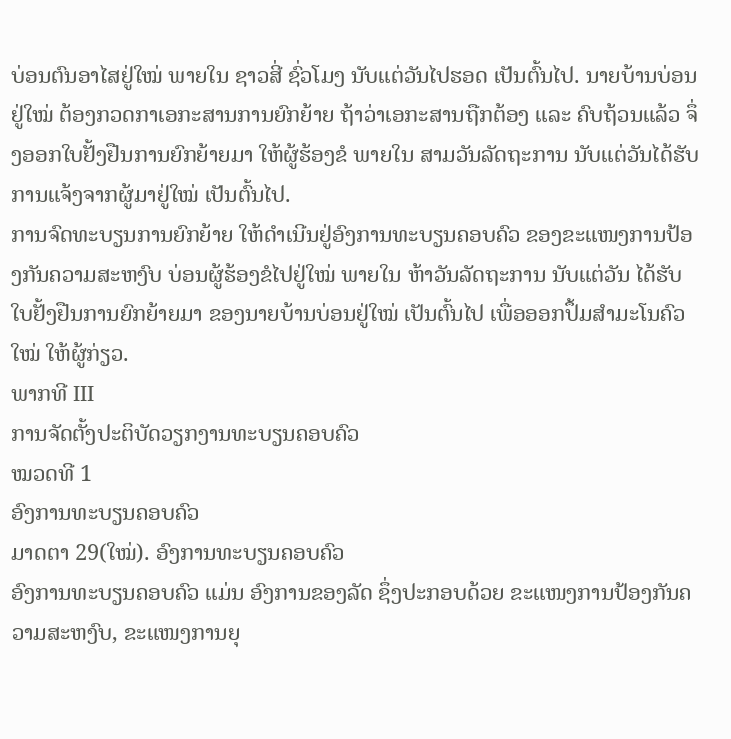ບ່ອນຕົນອາໄສຢູ່ໃໝ່ ພາຍໃນ ຊາວສີ່ ຊົ່ວໂມງ ນັບແຕ່ວັນໄປຮອດ ເປັນຕົ້ນໄປ. ນາຍບ້ານບ່ອນຢູ່ໃໝ່ ຕ້ອງກວດກາເອກະສານການຍົກຍ້າຍ ຖ້າວ່າເອກະສານຖືກຕ້ອງ ແລະ ຄົບຖ້ວນແລ້ວ ຈຶ່ງອອກໃບຢັ້ງຢືນການຍົກຍ້າຍມາ ໃຫ້ຜູ້ຮ້ອງຂໍ ພາຍໃນ ສາມວັນລັດຖະການ ນັບແຕ່ວັນໄດ້ຮັບການແຈ້ງຈາກຜູ້ມາຢູ່ໃໝ່ ເປັນຕົ້ນໄປ.
ການຈົດທະບຽນການຍົກຍ້າຍ ໃຫ້ດຳເນີນຢູ່ອົງການທະບຽນຄອບຄົວ ຂອງຂະແໜງການປ້ອງກັນຄວາມສະຫງົບ ບ່ອນຜູ້ຮ້ອງຂໍໄປຢູ່ໃໝ່ ພາຍໃນ ຫ້າວັນລັດຖະການ ນັບແຕ່ວັນ ໄດ້ຮັບໃບຢັ້ງຢືນການຍົກຍ້າຍມາ ຂອງນາຍບ້ານບ່ອນຢູ່ໃໝ່ ເປັນຕົ້ນໄປ ເພື່ອອອກປຶ້ມສຳມະໂນຄົວໃໝ່ ໃຫ້ຜູ້ກ່ຽວ.
ພາກທີ III
ການຈັດຕັ້ງປະຕິບັດວຽກງານທະບຽນຄອບຄົວ
ໝວດທີ 1
ອົງການທະບຽນຄອບຄົວ
ມາດຕາ 29(ໃໝ່). ອົງການທະບຽນຄອບຄົວ
ອົງການທະບຽນຄອບຄົວ ແມ່ນ ອົງການຂອງລັດ ຊຶ່ງປະກອບດ້ວຍ ຂະແໜງການປ້ອງກັນຄວາມສະຫງົບ, ຂະແໜງການຍຸ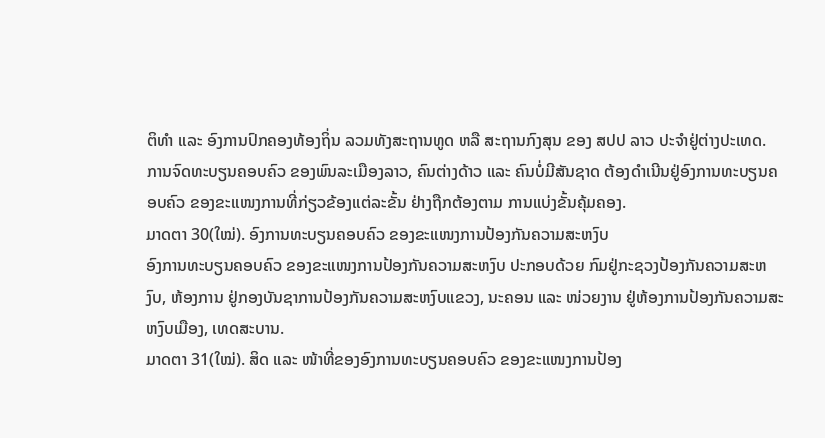ຕິທຳ ແລະ ອົງການປົກຄອງທ້ອງຖິ່ນ ລວມທັງສະຖານທູດ ຫລື ສະຖານກົງສຸນ ຂອງ ສປປ ລາວ ປະຈຳຢູ່ຕ່າງປະເທດ.
ການຈົດທະບຽນຄອບຄົວ ຂອງພົນລະເມືອງລາວ, ຄົນຕ່າງດ້າວ ແລະ ຄົນບໍ່ມີສັນຊາດ ຕ້ອງດຳເນີນຢູ່ອົງການທະບຽນຄອບຄົວ ຂອງຂະແໜງການທີ່ກ່ຽວຂ້ອງແຕ່ລະຂັ້ນ ຢ່າງຖືກຕ້ອງຕາມ ການແບ່ງຂັ້ນຄຸ້ມຄອງ.
ມາດຕາ 30(ໃໝ່). ອົງການທະບຽນຄອບຄົວ ຂອງຂະແໜງການປ້ອງກັນຄວາມສະຫງົບ
ອົງການທະບຽນຄອບຄົວ ຂອງຂະແໜງການປ້ອງກັນຄວາມສະຫງົບ ປະກອບດ້ວຍ ກົມຢູ່ກະຊວງປ້ອງກັນຄວາມສະຫງົບ, ຫ້ອງການ ຢູ່ກອງບັນຊາການປ້ອງກັນຄວາມສະຫງົບແຂວງ, ນະຄອນ ແລະ ໜ່ວຍງານ ຢູ່ຫ້ອງການປ້ອງກັນຄວາມສະຫງົບເມືອງ, ເທດສະບານ.
ມາດຕາ 31(ໃໝ່). ສິດ ແລະ ໜ້າທີ່ຂອງອົງການທະບຽນຄອບຄົວ ຂອງຂະແໜງການປ້ອງ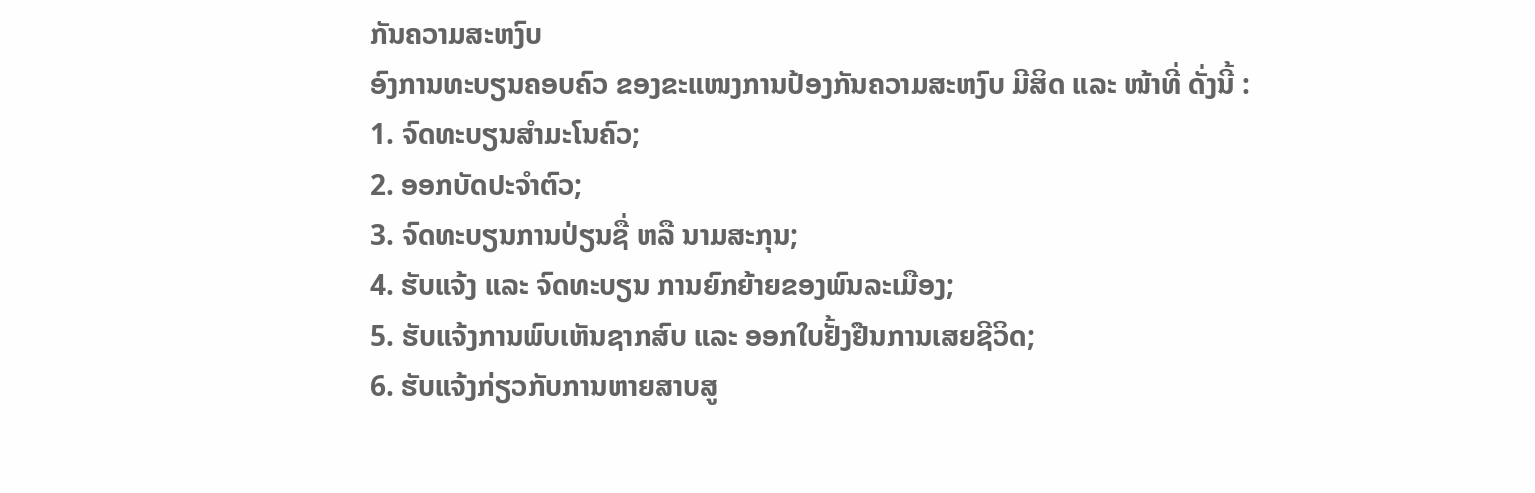ກັນຄວາມສະຫງົບ
ອົງການທະບຽນຄອບຄົວ ຂອງຂະແໜງການປ້ອງກັນຄວາມສະຫງົບ ມີສິດ ແລະ ໜ້າທີ່ ດັ່ງນີ້ :
1. ຈົດທະບຽນສຳມະໂນຄົວ;
2. ອອກບັດປະຈຳຕົວ;
3. ຈົດທະບຽນການປ່ຽນຊື່ ຫລື ນາມສະກຸນ;
4. ຮັບແຈ້ງ ແລະ ຈົດທະບຽນ ການຍົກຍ້າຍຂອງພົນລະເມືອງ;
5. ຮັບແຈ້ງການພົບເຫັນຊາກສົບ ແລະ ອອກໃບຢັ້ງຢືນການເສຍຊີວິດ;
6. ຮັບແຈ້ງກ່ຽວກັບການຫາຍສາບສູ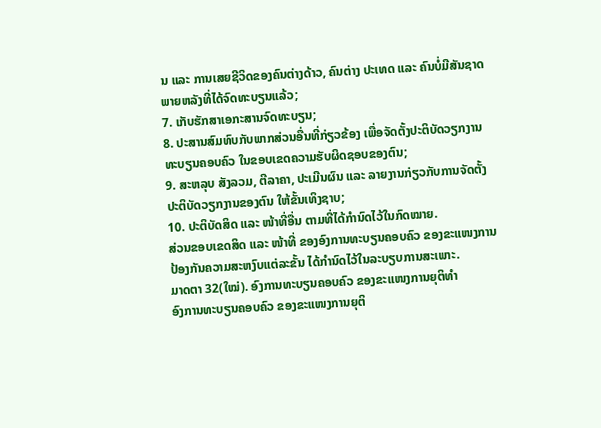ນ ແລະ ການເສຍຊີວິດຂອງຄົນຕ່າງດ້າວ, ຄົນຕ່າງ ປະເທດ ແລະ ຄົນບໍ່ມີສັນຊາດ ພາຍຫລັງທີ່ໄດ້ຈົດທະບຽນແລ້ວ;
7. ເກັບຮັກສາເອກະສານຈົດທະບຽນ;
8. ປະສານສົມທົບກັບພາກສ່ວນອື່ນທີ່ກ່ຽວຂ້ອງ ເພື່ອຈັດຕັ້ງປະຕິບັດວຽກງານທະບຽນຄອບຄົວ ໃນຂອບເຂດຄວາມຮັບຜິດຊອບຂອງຕົນ;
9. ສະຫລຸບ ສັງລວມ, ຕີລາຄາ, ປະເມີນຜົນ ແລະ ລາຍງານກ່ຽວກັບການຈັດຕັ້ງປະຕິບັດວຽກງານຂອງຕົນ ໃຫ້ຂັ້ນເທິງຊາບ;
10. ປະຕິບັດສິດ ແລະ ໜ້າທີ່ອື່ນ ຕາມທີ່ໄດ້ກຳນົດໄວ້ໃນກົດໝາຍ.
ສ່ວນຂອບເຂດສິດ ແລະ ໜ້າທີ່ ຂອງອົງການທະບຽນຄອບຄົວ ຂອງຂະແໜງການປ້ອງກັນຄວາມສະຫງົບແຕ່ລະຂັ້ນ ໄດ້ກຳນົດໄວ້ໃນລະບຽບການສະເພາະ.
ມາດຕາ 32(ໃໝ່). ອົງການທະບຽນຄອບຄົວ ຂອງຂະແໜງການຍຸຕິທຳ
ອົງການທະບຽນຄອບຄົວ ຂອງຂະແໜງການຍຸຕິ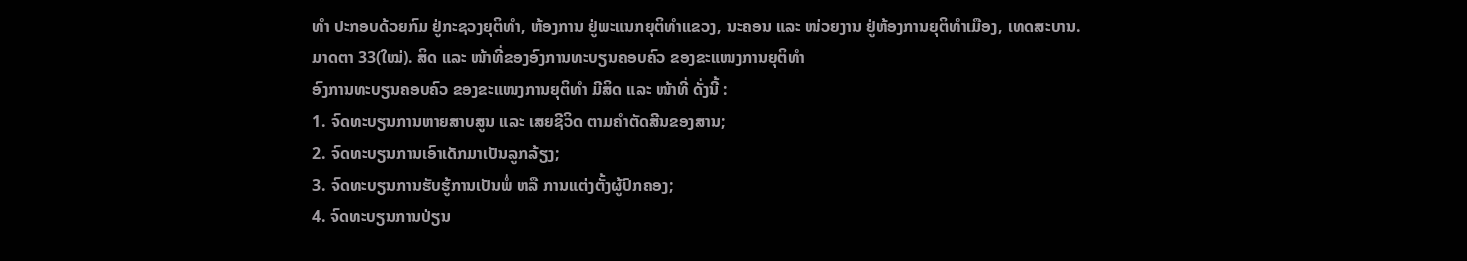ທຳ ປະກອບດ້ວຍກົມ ຢູ່ກະຊວງຍຸຕິທຳ, ຫ້ອງການ ຢູ່ພະແນກຍຸຕິທຳແຂວງ, ນະຄອນ ແລະ ໜ່ວຍງານ ຢູ່ຫ້ອງການຍຸຕິທຳເມືອງ, ເທດສະບານ.
ມາດຕາ 33(ໃໝ່). ສິດ ແລະ ໜ້າທີ່ຂອງອົງການທະບຽນຄອບຄົວ ຂອງຂະແໜງການຍຸຕິທຳ
ອົງການທະບຽນຄອບຄົວ ຂອງຂະແໜງການຍຸຕິທຳ ມີສິດ ແລະ ໜ້າທີ່ ດັ່ງນີ້ :
1. ຈົດທະບຽນການຫາຍສາບສູນ ແລະ ເສຍຊີວິດ ຕາມຄຳຕັດສີນຂອງສານ;
2. ຈົດທະບຽນການເອົາເດັກມາເປັນລູກລ້ຽງ;
3. ຈົດທະບຽນການຮັບຮູ້ການເປັນພໍ່ ຫລື ການແຕ່ງຕັ້ງຜູ້ປົກຄອງ;
4. ຈົດທະບຽນການປ່ຽນ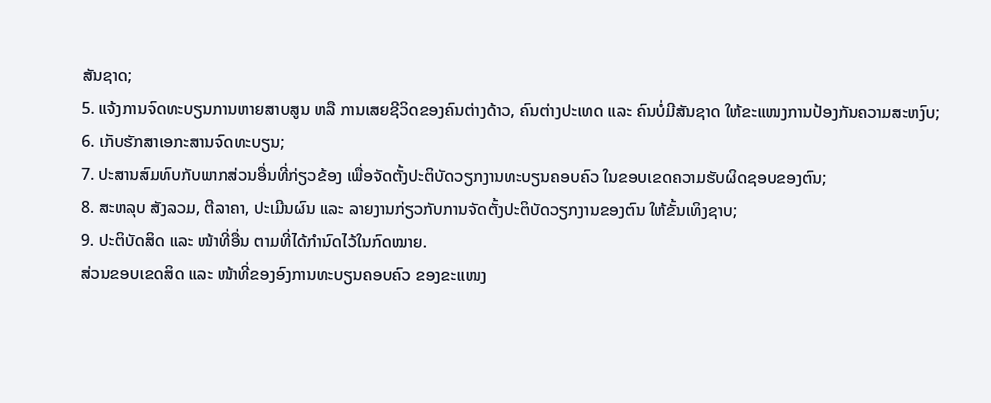ສັນຊາດ;
5. ແຈ້ງການຈົດທະບຽນການຫາຍສາບສູນ ຫລື ການເສຍຊີວິດຂອງຄົນຕ່າງດ້າວ, ຄົນຕ່າງປະເທດ ແລະ ຄົນບໍ່ມີສັນຊາດ ໃຫ້ຂະແໜງການປ້ອງກັນຄວາມສະຫງົບ;
6. ເກັບຮັກສາເອກະສານຈົດທະບຽນ;
7. ປະສານສົມທົບກັບພາກສ່ວນອື່ນທີ່ກ່ຽວຂ້ອງ ເພື່ອຈັດຕັ້ງປະຕິບັດວຽກງານທະບຽນຄອບຄົວ ໃນຂອບເຂດຄວາມຮັບຜິດຊອບຂອງຕົນ;
8. ສະຫລຸບ ສັງລວມ, ຕີລາຄາ, ປະເມີນຜົນ ແລະ ລາຍງານກ່ຽວກັບການຈັດຕັ້ງປະຕິບັດວຽກງານຂອງຕົນ ໃຫ້ຂັ້ນເທິງຊາບ;
9. ປະຕິບັດສິດ ແລະ ໜ້າທີ່ອື່ນ ຕາມທີ່ໄດ້ກຳນົດໄວ້ໃນກົດໝາຍ.
ສ່ວນຂອບເຂດສິດ ແລະ ໜ້າທີ່ຂອງອົງການທະບຽນຄອບຄົວ ຂອງຂະແໜງ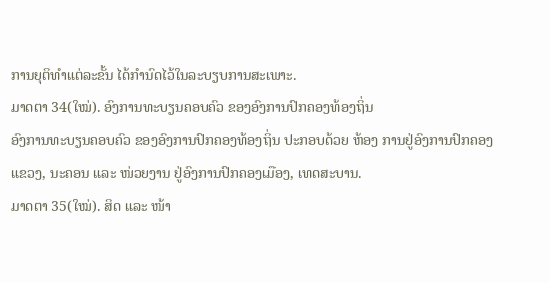ການຍຸຕິທຳແຕ່ລະຂັ້ນ ໄດ້ກຳນົດໄວ້ໃນລະບຽບການສະເພາະ.
ມາດຕາ 34(ໃໝ່). ອົງການທະບຽນຄອບຄົວ ຂອງອົງການປົກຄອງທ້ອງຖິ່ນ
ອົງການທະບຽນຄອບຄົວ ຂອງອົງການປົກຄອງທ້ອງຖິ່ນ ປະກອບດ້ວຍ ຫ້ອງ ການຢູ່ອົງການປົກຄອງແຂວງ, ນະຄອນ ແລະ ໜ່ວຍງານ ຢູ່ອົງການປົກຄອງເມືອງ, ເທດສະບານ.
ມາດຕາ 35(ໃໝ່). ສິດ ແລະ ໜ້າ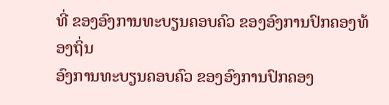ທີ່ ຂອງອົງການທະບຽນຄອບຄົວ ຂອງອົງການປົກຄອງທ້ອງຖິ່ນ
ອົງການທະບຽນຄອບຄົວ ຂອງອົງການປົກຄອງ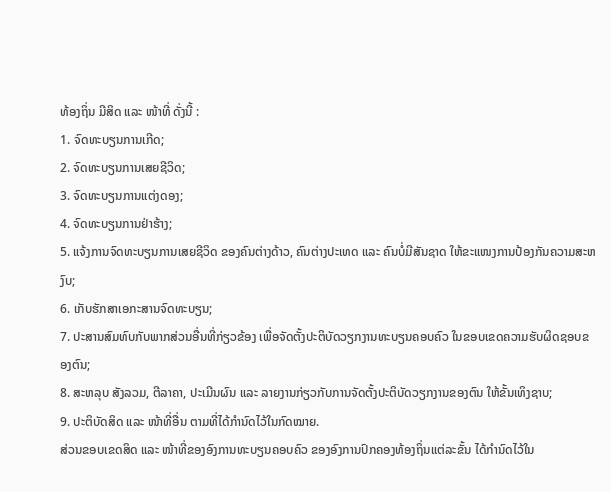ທ້ອງຖິ່ນ ມີສິດ ແລະ ໜ້າທີ່ ດັ່ງນີ້ :
1. ຈົດທະບຽນການເກີດ;
2. ຈົດທະບຽນການເສຍຊີວິດ;
3. ຈົດທະບຽນການແຕ່ງດອງ;
4. ຈົດທະບຽນການຢ່າຮ້າງ;
5. ແຈ້ງການຈົດທະບຽນການເສຍຊີວິດ ຂອງຄົນຕ່າງດ້າວ, ຄົນຕ່າງປະເທດ ແລະ ຄົນບໍ່ມີສັນຊາດ ໃຫ້ຂະແໜງການປ້ອງກັນຄວາມສະຫງົບ;
6. ເກັບຮັກສາເອກະສານຈົດທະບຽນ;
7. ປະສານສົມທົບກັບພາກສ່ວນອື່ນທີ່ກ່ຽວຂ້ອງ ເພື່ອຈັດຕັ້ງປະຕິບັດວຽກງານທະບຽນຄອບຄົວ ໃນຂອບເຂດຄວາມຮັບຜິດຊອບຂອງຕົນ;
8. ສະຫລຸບ ສັງລວມ, ຕີລາຄາ, ປະເມີນຜົນ ແລະ ລາຍງານກ່ຽວກັບການຈັດຕັ້ງປະຕິບັດວຽກງານຂອງຕົນ ໃຫ້ຂັ້ນເທິງຊາບ;
9. ປະຕິບັດສິດ ແລະ ໜ້າທີ່ອື່ນ ຕາມທີ່ໄດ້ກຳນົດໄວ້ໃນກົດໝາຍ.
ສ່ວນຂອບເຂດສິດ ແລະ ໜ້າທີ່ຂອງອົງການທະບຽນຄອບຄົວ ຂອງອົງການປົກຄອງທ້ອງຖິ່ນແຕ່ລະຂັ້ນ ໄດ້ກຳນົດໄວ້ໃນ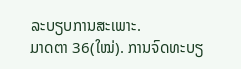ລະບຽບການສະເພາະ.
ມາດຕາ 36(ໃໝ່). ການຈົດທະບຽ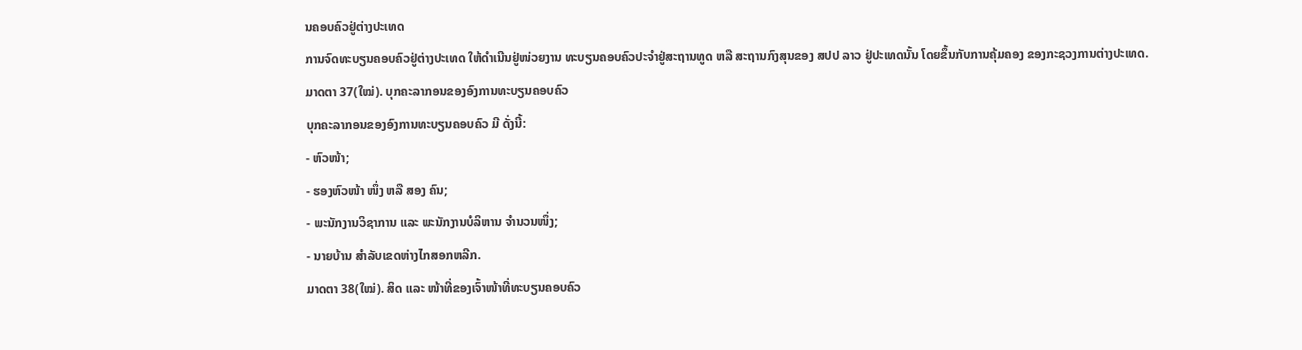ນຄອບຄົວຢູ່ຕ່າງປະເທດ
ການຈົດທະບຽນຄອບຄົວຢູ່ຕ່າງປະເທດ ໃຫ້ດຳເນີນຢູ່ໜ່ວຍງານ ທະບຽນຄອບຄົວປະຈຳຢູ່ສະຖານທູດ ຫລື ສະຖານກົງສຸນຂອງ ສປປ ລາວ ຢູ່ປະເທດນັ້ນ ໂດຍຂຶ້ນກັບການຄຸ້ມຄອງ ຂອງກະຊວງການຕ່າງປະເທດ.
ມາດຕາ 37(ໃໝ່). ບຸກຄະລາກອນຂອງອົງການທະບຽນຄອບຄົວ
ບຸກຄະລາກອນຂອງອົງການທະບຽນຄອບຄົວ ມີ ດັ່ງນີ້:
- ຫົວໜ້າ;
- ຮອງຫົວໜ້າ ໜຶ່ງ ຫລື ສອງ ຄົນ;
- ພະນັກງານວິຊາການ ແລະ ພະນັກງານບໍລິຫານ ຈໍານວນໜຶ່ງ;
- ນາຍບ້ານ ສໍາລັບເຂດຫ່າງໄກສອກຫລີກ.
ມາດຕາ 38(ໃໝ່). ສິດ ແລະ ໜ້າທີ່ຂອງເຈົ້າໜ້າທີ່ທະບຽນຄອບຄົວ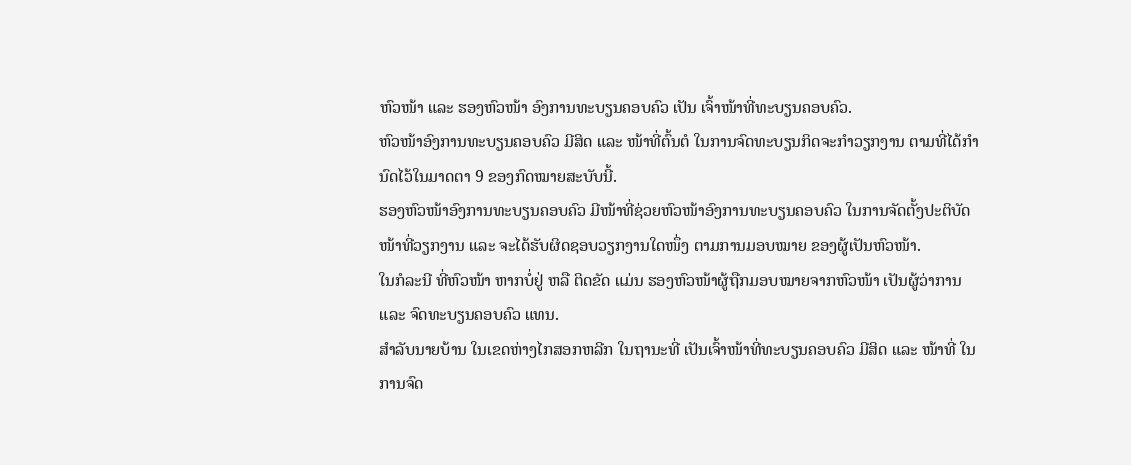ຫົວໜ້າ ແລະ ຮອງຫົວໜ້າ ອົງການທະບຽນຄອບຄົວ ເປັນ ເຈົ້າໜ້າທີ່ທະບຽນຄອບຄົວ.
ຫົວໜ້າອົງການທະບຽນຄອບຄົວ ມີສິດ ແລະ ໜ້າທີ່ຕົ້ນຕໍ ໃນການຈົດທະບຽນກິດຈະກຳວຽກງານ ຕາມທີ່ໄດ້ກຳນົດໄວ້ໃນມາດຕາ 9 ຂອງກົດໝາຍສະບັບນີ້.
ຮອງຫົວໜ້າອົງການທະບຽນຄອບຄົວ ມີໜ້າທີ່ຊ່ວຍຫົວໜ້າອົງການທະບຽນຄອບຄົວ ໃນການຈັດຕັ້ງປະຕິບັດໜ້າທີ່ວຽກງານ ແລະ ຈະໄດ້ຮັບຜິດຊອບວຽກງານໃດໜຶ່ງ ຕາມການມອບໝາຍ ຂອງຜູ້ເປັນຫົວໜ້າ.
ໃນກໍລະນີ ທີ່ຫົວໜ້າ ຫາກບໍ່ຢູ່ ຫລື ຕິດຂັດ ແມ່ນ ຮອງຫົວໜ້າຜູ້ຖືກມອບໝາຍຈາກຫົວໜ້າ ເປັນຜູ້ວ່າການ ແລະ ຈົດທະບຽນຄອບຄົວ ແທນ.
ສຳລັບນາຍບ້ານ ໃນເຂດຫ່າງໄກສອກຫລີກ ໃນຖານະທີ່ ເປັນເຈົ້າໜ້າທີ່ທະບຽນຄອບຄົວ ມີສິດ ແລະ ໜ້າທີ່ ໃນການຈົດ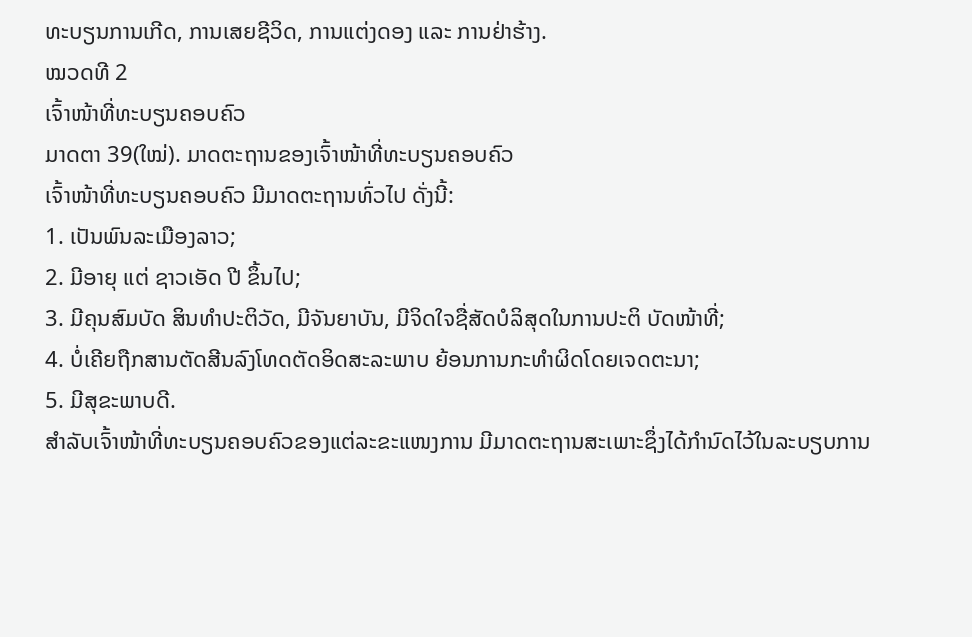ທະບຽນການເກີດ, ການເສຍຊີວິດ, ການແຕ່ງດອງ ແລະ ການຢ່າຮ້າງ.
ໝວດທີ 2
ເຈົ້າໜ້າທີ່ທະບຽນຄອບຄົວ
ມາດຕາ 39(ໃໝ່). ມາດຕະຖານຂອງເຈົ້າໜ້າທີ່ທະບຽນຄອບຄົວ
ເຈົ້າໜ້າທີ່ທະບຽນຄອບຄົວ ມີມາດຕະຖານທົ່ວໄປ ດັ່ງນີ້:
1. ເປັນພົນລະເມືອງລາວ;
2. ມີອາຍຸ ແຕ່ ຊາວເອັດ ປີ ຂຶ້ນໄປ;
3. ມີຄຸນສົມບັດ ສິນທຳປະຕິວັດ, ມີຈັນຍາບັນ, ມີຈິດໃຈຊື່ສັດບໍລິສຸດໃນການປະຕິ ບັດໜ້າທີ່;
4. ບໍ່ເຄີຍຖືກສານຕັດສີນລົງໂທດຕັດອິດສະລະພາບ ຍ້ອນການກະທຳຜິດໂດຍເຈດຕະນາ;
5. ມີສຸຂະພາບດີ.
ສຳລັບເຈົ້າໜ້າທີ່ທະບຽນຄອບຄົວຂອງແຕ່ລະຂະແໜງການ ມີມາດຕະຖານສະເພາະຊຶ່ງໄດ້ກຳນົດໄວ້ໃນລະບຽບການ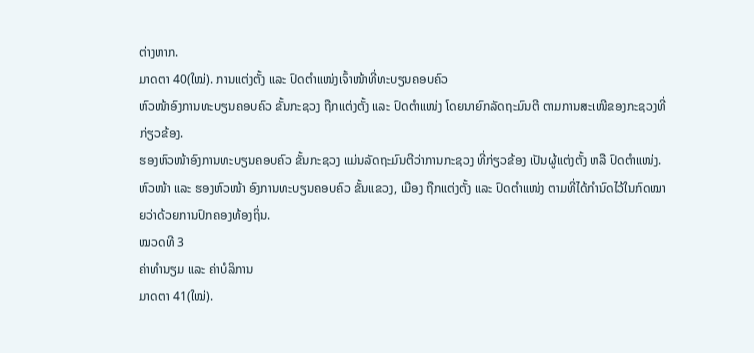ຕ່າງຫາກ.
ມາດຕາ 40(ໃໝ່). ການແຕ່ງຕັ້ງ ແລະ ປົດຕຳແໜ່ງເຈົ້າໜ້າທີ່ທະບຽນຄອບຄົວ
ຫົວໜ້າອົງການທະບຽນຄອບຄົວ ຂັ້ນກະຊວງ ຖືກແຕ່ງຕັ້ງ ແລະ ປົດຕຳແໜ່ງ ໂດຍນາຍົກລັດຖະມົນຕີ ຕາມການສະເໜີຂອງກະຊວງທີ່ກ່ຽວຂ້ອງ.
ຮອງຫົວໜ້າອົງການທະບຽນຄອບຄົວ ຂັ້ນກະຊວງ ແມ່ນລັດຖະມົນຕີວ່າການກະຊວງ ທີ່ກ່ຽວຂ້ອງ ເປັນຜູ້ແຕ່ງຕັ້ງ ຫລື ປົດຕຳແໜ່ງ.
ຫົວໜ້າ ແລະ ຮອງຫົວໜ້າ ອົງການທະບຽນຄອບຄົວ ຂັ້ນແຂວງ, ເມືອງ ຖືກແຕ່ງຕັ້ງ ແລະ ປົດຕຳແໜ່ງ ຕາມທີ່ໄດ້ກຳນົດໄວ້ໃນກົດໝາຍວ່າດ້ວຍການປົກຄອງທ້ອງຖິ່ນ.
ໝວດທີ 3
ຄ່າທຳນຽມ ແລະ ຄ່າບໍລິການ
ມາດຕາ 41(ໃໝ່).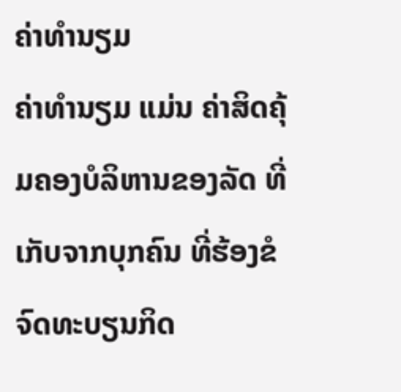ຄ່າທຳນຽມ
ຄ່າທຳນຽມ ແມ່ນ ຄ່າສິດຄຸ້ມຄອງບໍລິຫານຂອງລັດ ທີ່ເກັບຈາກບຸກຄົນ ທີ່ຮ້ອງຂໍຈົດທະບຽນກິດ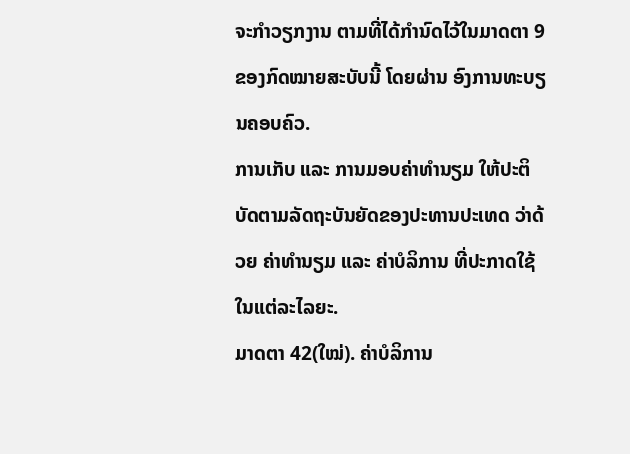ຈະກຳວຽກງານ ຕາມທີ່ໄດ້ກຳນົດໄວ້ໃນມາດຕາ 9 ຂອງກົດໝາຍສະບັບນີ້ ໂດຍຜ່ານ ອົງການທະບຽນຄອບຄົວ.
ການເກັບ ແລະ ການມອບຄ່າທຳນຽມ ໃຫ້ປະຕິບັດຕາມລັດຖະບັນຍັດຂອງປະທານປະເທດ ວ່າດ້ວຍ ຄ່າທຳນຽມ ແລະ ຄ່າບໍລິການ ທີ່ປະກາດໃຊ້ໃນແຕ່ລະໄລຍະ.
ມາດຕາ 42(ໃໝ່). ຄ່າບໍລິການ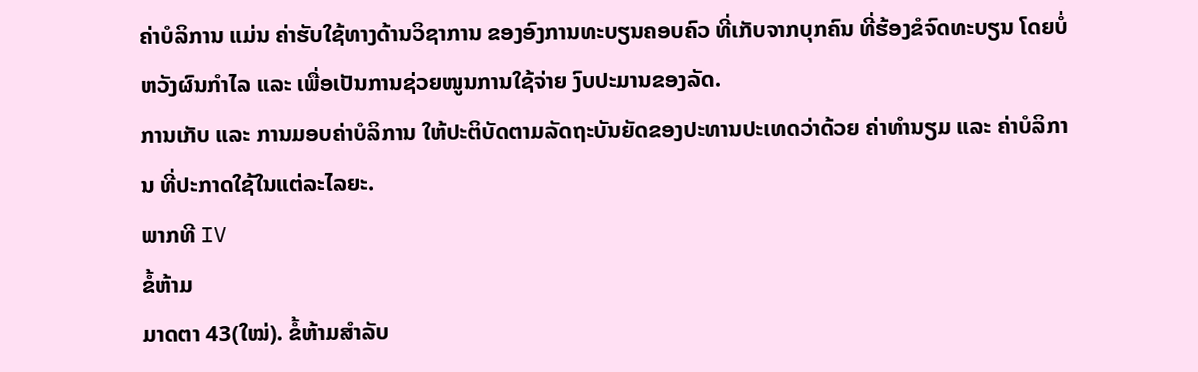ຄ່າບໍລິການ ແມ່ນ ຄ່າຮັບໃຊ້ທາງດ້ານວິຊາການ ຂອງອົງການທະບຽນຄອບຄົວ ທີ່ເກັບຈາກບຸກຄົນ ທີ່ຮ້ອງຂໍຈົດທະບຽນ ໂດຍບໍ່ຫວັງຜົນກຳໄລ ແລະ ເພື່ອເປັນການຊ່ວຍໜູນການໃຊ້ຈ່າຍ ງົບປະມານຂອງລັດ.
ການເກັບ ແລະ ການມອບຄ່າບໍລິການ ໃຫ້ປະຕິບັດຕາມລັດຖະບັນຍັດຂອງປະທານປະເທດວ່າດ້ວຍ ຄ່າທຳນຽມ ແລະ ຄ່າບໍລິການ ທີ່ປະກາດໃຊ້ໃນແຕ່ລະໄລຍະ.
ພາກທີ IV
ຂໍ້ຫ້າມ
ມາດຕາ 43(ໃໝ່). ຂໍ້ຫ້າມສຳລັບ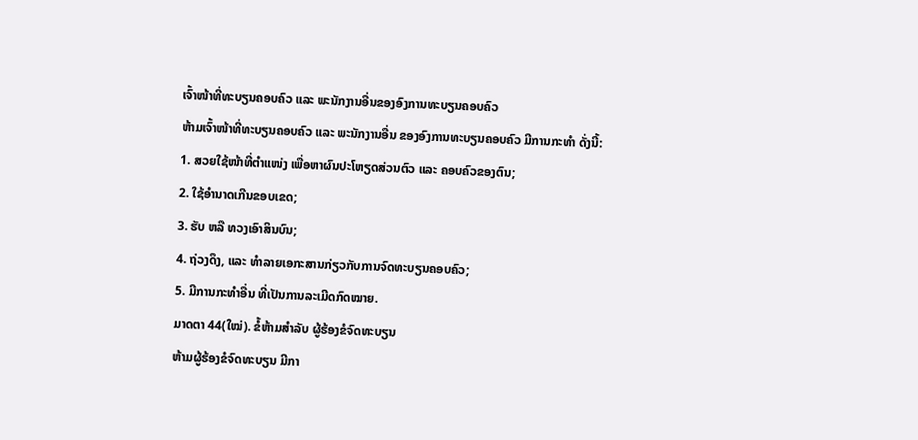ເຈົ້າໜ້າທີ່ທະບຽນຄອບຄົວ ແລະ ພະນັກງານອື່ນຂອງອົງການທະບຽນຄອບຄົວ
ຫ້າມເຈົ້າໜ້າທີ່ທະບຽນຄອບຄົວ ແລະ ພະນັກງານອື່ນ ຂອງອົງການທະບຽນຄອບຄົວ ມີການກະທຳ ດັ່ງນີ້:
1. ສວຍໃຊ້ໜ້າທີ່ຕຳແໜ່ງ ເພື່ອຫາຜົນປະໂຫຽດສ່ວນຕົວ ແລະ ຄອບຄົວຂອງຕົນ;
2. ໃຊ້ອຳນາດເກີນຂອບເຂດ;
3. ຮັບ ຫລື ທວງເອົາສິນບົນ;
4. ຖ່ວງດຶງ, ແລະ ທຳລາຍເອກະສານກ່ຽວກັບການຈົດທະບຽນຄອບຄົວ;
5. ມີການກະທຳອື່ນ ທີ່ເປັນການລະເມີດກົດໝາຍ.
ມາດຕາ 44(ໃໝ່). ຂໍ້ຫ້າມສຳລັບ ຜູ້ຮ້ອງຂໍຈົດທະບຽນ
ຫ້າມຜູ້ຮ້ອງຂໍຈົດທະບຽນ ມີກາ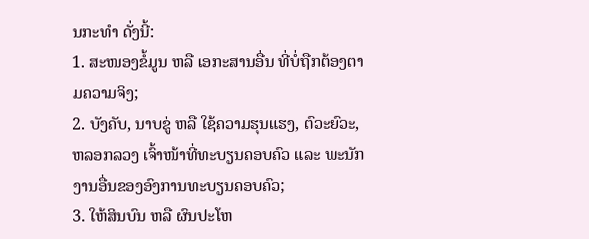ນກະທຳ ດັ່ງນີ້:
1. ສະໜອງຂໍ້ມູນ ຫລື ເອກະສານອື່ນ ທີ່ບໍ່ຖືກຕ້ອງຕາມຄວາມຈິງ;
2. ບັງຄັບ, ນາບຂູ່ ຫລື ໃຊ້ຄວາມຮຸນແຮງ, ຕົວະຍົວະ, ຫລອກລວງ ເຈົ້າໜ້າທີ່ທະບຽນຄອບຄົວ ແລະ ພະນັກງານອື່ນຂອງອົງການທະບຽນຄອບຄົວ;
3. ໃຫ້ສິນບົນ ຫລື ຜົນປະໂຫ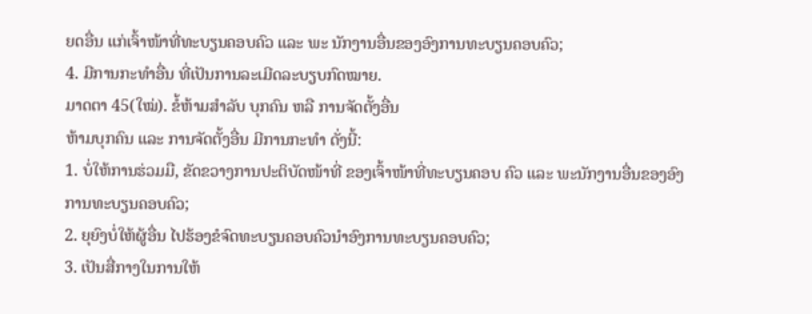ຍດອື່ນ ແກ່ເຈົ້າໜ້າທີ່ທະບຽນຄອບຄົວ ແລະ ພະ ນັກງານອື່ນຂອງອົງການທະບຽນຄອບຄົວ;
4. ມີການກະທຳອື່ນ ທີ່ເປັນການລະເມີດລະບຽບກົດໝາຍ.
ມາດຕາ 45(ໃໝ່). ຂໍ້ຫ້າມສຳລັບ ບຸກຄົນ ຫລື ການຈັດຕັ້ງອື່ນ
ຫ້າມບຸກຄົນ ແລະ ການຈັດຕັ້ງອື່ນ ມີການກະທຳ ດັ່ງນີ້:
1. ບໍ່ໃຫ້ການຮ່ວມມື, ຂັດຂວາງການປະຕິບັດໜ້າທີ່ ຂອງເຈົ້າໜ້າທີ່ທະບຽນຄອບ ຄົວ ແລະ ພະນັກງານອື່ນຂອງອົງການທະບຽນຄອບຄົວ;
2. ຍຸຍົງບໍ່ໃຫ້ຜູ້ອື່ນ ໄປຮ້ອງຂໍຈົດທະບຽນຄອບຄົວນຳອົງການທະບຽນຄອບຄົວ;
3. ເປັນສື່ກາງໃນການໃຫ້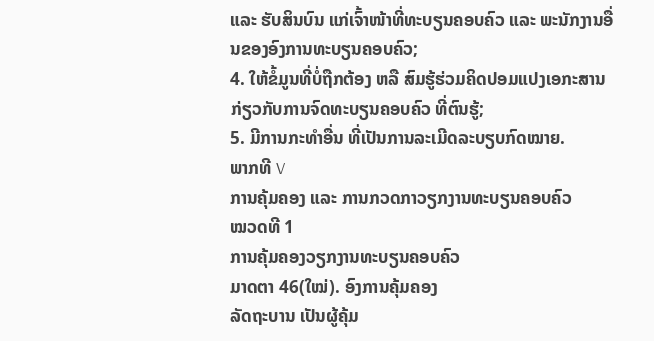ແລະ ຮັບສິນບົນ ແກ່ເຈົ້າໜ້າທີ່ທະບຽນຄອບຄົວ ແລະ ພະນັກງານອື່ນຂອງອົງການທະບຽນຄອບຄົວ;
4. ໃຫ້ຂໍ້ມູນທີ່ບໍ່ຖືກຕ້ອງ ຫລື ສົມຮູ້ຮ່ວມຄິດປອມແປງເອກະສານ ກ່ຽວກັບການຈົດທະບຽນຄອບຄົວ ທີ່ຕົນຮູ້;
5. ມີການກະທຳອື່ນ ທີ່ເປັນການລະເມີດລະບຽບກົດໝາຍ.
ພາກທີ V
ການຄຸ້ມຄອງ ແລະ ການກວດກາວຽກງານທະບຽນຄອບຄົວ
ໝວດທີ 1
ການຄຸ້ມຄອງວຽກງານທະບຽນຄອບຄົວ
ມາດຕາ 46(ໃໝ່). ອົງການຄຸ້ມຄອງ
ລັດຖະບານ ເປັນຜູ້ຄຸ້ມ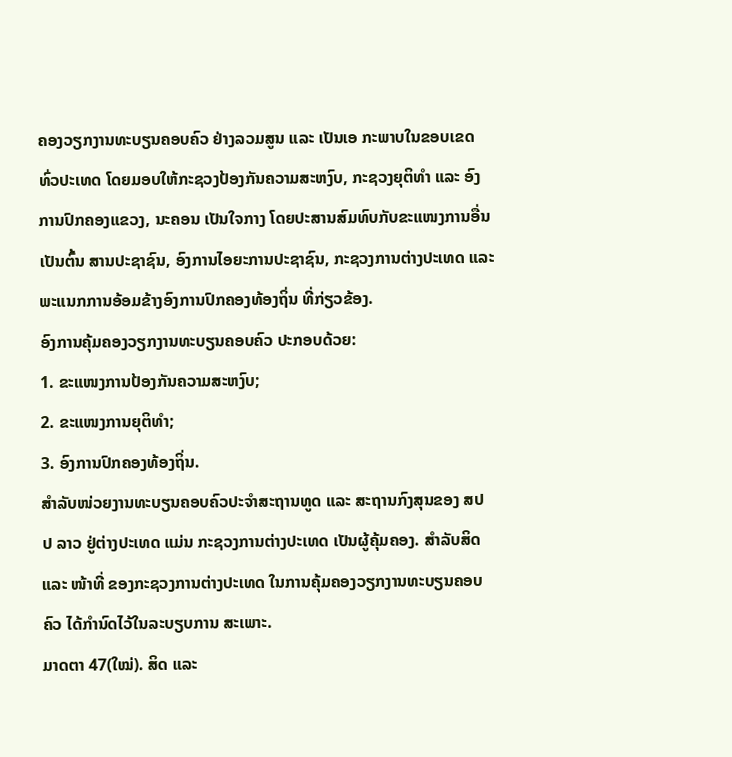ຄອງວຽກງານທະບຽນຄອບຄົວ ຢ່າງລວມສູນ ແລະ ເປັນເອ ກະພາບໃນຂອບເຂດທົ່ວປະເທດ ໂດຍມອບໃຫ້ກະຊວງປ້ອງກັນຄວາມສະຫງົບ, ກະຊວງຍຸຕິທຳ ແລະ ອົງການປົກຄອງແຂວງ, ນະຄອນ ເປັນໃຈກາງ ໂດຍປະສານສົມທົບກັບຂະແໜງການອື່ນ ເປັນຕົ້ນ ສານປະຊາຊົນ, ອົງການໄອຍະການປະຊາຊົນ, ກະຊວງການຕ່າງປະເທດ ແລະ ພະແນກການອ້ອມຂ້າງອົງການປົກຄອງທ້ອງຖິ່ນ ທີ່ກ່ຽວຂ້ອງ.
ອົງການຄຸ້ມຄອງວຽກງານທະບຽນຄອບຄົວ ປະກອບດ້ວຍ:
1. ຂະແໜງການປ້ອງກັນຄວາມສະຫງົບ;
2. ຂະແໜງການຍຸຕິທຳ;
3. ອົງການປົກຄອງທ້ອງຖິ່ນ.
ສຳລັບໜ່ວຍງານທະບຽນຄອບຄົວປະຈຳສະຖານທູດ ແລະ ສະຖານກົງສຸນຂອງ ສປ ປ ລາວ ຢູ່ຕ່າງປະເທດ ແມ່ນ ກະຊວງການຕ່າງປະເທດ ເປັນຜູ້ຄຸ້ມຄອງ. ສຳລັບສິດ ແລະ ໜ້າທີ່ ຂອງກະຊວງການຕ່າງປະເທດ ໃນການຄຸ້ມຄອງວຽກງານທະບຽນຄອບຄົວ ໄດ້ກຳນົດໄວ້ໃນລະບຽບການ ສະເພາະ.
ມາດຕາ 47(ໃໝ່). ສິດ ແລະ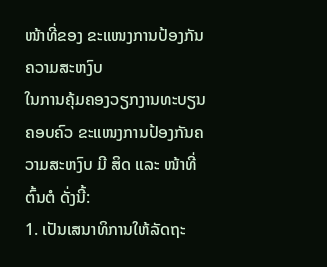ໜ້າທີ່ຂອງ ຂະແໜງການປ້ອງກັນຄວາມສະຫງົບ
ໃນການຄຸ້ມຄອງວຽກງານທະບຽນຄອບຄົວ ຂະແໜງການປ້ອງກັນຄວາມສະຫງົບ ມີ ສິດ ແລະ ໜ້າທີ່ຕົ້ນຕໍ ດັ່ງນີ້:
1. ເປັນເສນາທິການໃຫ້ລັດຖະ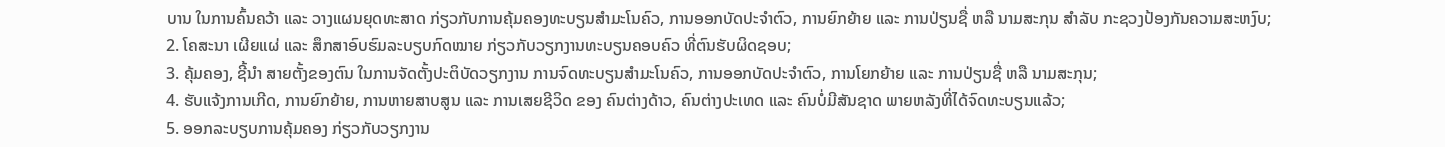ບານ ໃນການຄົ້ນຄວ້າ ແລະ ວາງແຜນຍຸດທະສາດ ກ່ຽວກັບການຄຸ້ມຄອງທະບຽນສຳມະໂນຄົວ, ການອອກບັດປະຈຳຕົວ, ການຍົກຍ້າຍ ແລະ ການປ່ຽນຊື່ ຫລື ນາມສະກຸນ ສຳລັບ ກະຊວງປ້ອງກັນຄວາມສະຫງົບ;
2. ໂຄສະນາ ເຜີຍແຜ່ ແລະ ສຶກສາອົບຮົມລະບຽບກົດໝາຍ ກ່ຽວກັບວຽກງານທະບຽນຄອບຄົວ ທີ່ຕົນຮັບຜິດຊອບ;
3. ຄຸ້ມຄອງ, ຊີ້ນຳ ສາຍຕັ້ງຂອງຕົນ ໃນການຈັດຕັ້ງປະຕິບັດວຽກງານ ການຈົດທະບຽນສຳມະໂນຄົວ, ການອອກບັດປະຈຳຕົວ, ການໂຍກຍ້າຍ ແລະ ການປ່ຽນຊື່ ຫລື ນາມສະກຸນ;
4. ຮັບແຈ້ງການເກີດ, ການຍົກຍ້າຍ, ການຫາຍສາບສູນ ແລະ ການເສຍຊີວິດ ຂອງ ຄົນຕ່າງດ້າວ, ຄົນຕ່າງປະເທດ ແລະ ຄົນບໍ່ມີສັນຊາດ ພາຍຫລັງທີ່ໄດ້ຈົດທະບຽນແລ້ວ;
5. ອອກລະບຽບການຄຸ້ມຄອງ ກ່ຽວກັບວຽກງານ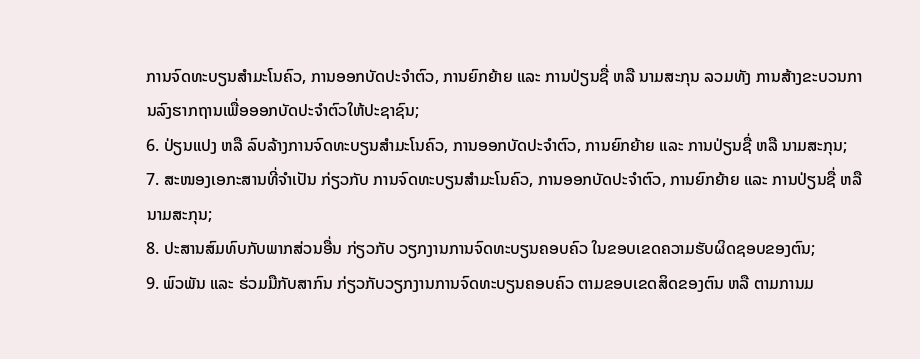ການຈົດທະບຽນສຳມະໂນຄົວ, ການອອກບັດປະຈຳຕົວ, ການຍົກຍ້າຍ ແລະ ການປ່ຽນຊື່ ຫລື ນາມສະກຸນ ລວມທັງ ການສ້າງຂະບວນການລົງຮາກຖານເພື່ອອອກບັດປະຈຳຕົວໃຫ້ປະຊາຊົນ;
6. ປ່ຽນແປງ ຫລື ລົບລ້າງການຈົດທະບຽນສຳມະໂນຄົວ, ການອອກບັດປະຈຳຕົວ, ການຍົກຍ້າຍ ແລະ ການປ່ຽນຊື່ ຫລື ນາມສະກຸນ;
7. ສະໜອງເອກະສານທີ່ຈຳເປັນ ກ່ຽວກັບ ການຈົດທະບຽນສຳມະໂນຄົວ, ການອອກບັດປະຈຳຕົວ, ການຍົກຍ້າຍ ແລະ ການປ່ຽນຊື່ ຫລື ນາມສະກຸນ;
8. ປະສານສົມທົບກັບພາກສ່ວນອື່ນ ກ່ຽວກັບ ວຽກງານການຈົດທະບຽນຄອບຄົວ ໃນຂອບເຂດຄວາມຮັບຜິດຊອບຂອງຕົນ;
9. ພົວພັນ ແລະ ຮ່ວມມືກັບສາກົນ ກ່ຽວກັບວຽກງານການຈົດທະບຽນຄອບຄົວ ຕາມຂອບເຂດສິດຂອງຕົນ ຫລື ຕາມການມ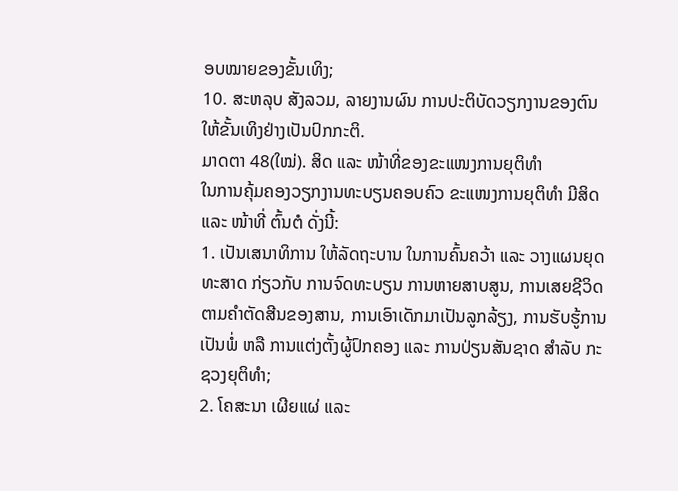ອບໝາຍຂອງຂັ້ນເທິງ;
10. ສະຫລຸບ ສັງລວມ, ລາຍງານຜົນ ການປະຕິບັດວຽກງານຂອງຕົນ ໃຫ້ຂັ້ນເທິງຢ່າງເປັນປົກກະຕິ.
ມາດຕາ 48(ໃໝ່). ສິດ ແລະ ໜ້າທີ່ຂອງຂະແໜງການຍຸຕິທຳ
ໃນການຄຸ້ມຄອງວຽກງານທະບຽນຄອບຄົວ ຂະແໜງການຍຸຕິທຳ ມີສິດ ແລະ ໜ້າທີ່ ຕົ້ນຕໍ ດັ່ງນີ້:
1. ເປັນເສນາທິການ ໃຫ້ລັດຖະບານ ໃນການຄົ້ນຄວ້າ ແລະ ວາງແຜນຍຸດທະສາດ ກ່ຽວກັບ ການຈົດທະບຽນ ການຫາຍສາບສູນ, ການເສຍຊີວິດ ຕາມຄຳຕັດສີນຂອງສານ, ການເອົາເດັກມາເປັນລູກລ້ຽງ, ການຮັບຮູ້ການເປັນພໍ່ ຫລື ການແຕ່ງຕັ້ງຜູ້ປົກຄອງ ແລະ ການປ່ຽນສັນຊາດ ສຳລັບ ກະຊວງຍຸຕິທຳ;
2. ໂຄສະນາ ເຜີຍແຜ່ ແລະ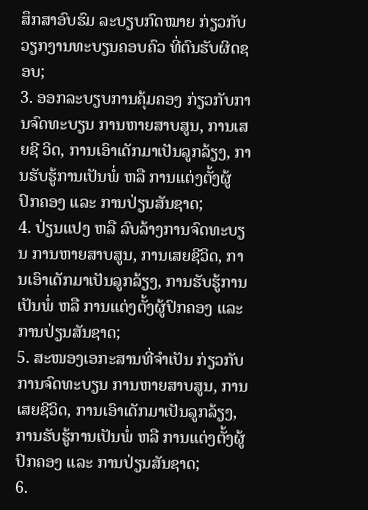ສຶກສາອົບຮົມ ລະບຽບກົດໝາຍ ກ່ຽວກັບວຽກງານທະບຽນຄອບຄົວ ທີ່ຕົນຮັບຜິດຊອບ;
3. ອອກລະບຽບການຄຸ້ມຄອງ ກ່ຽວກັບການຈົດທະບຽນ ການຫາຍສາບສູນ, ການເສຍຊີ ວິດ, ການເອົາເດັກມາເປັນລູກລ້ຽງ, ການຮັບຮູ້ການເປັນພໍ່ ຫລື ການແຕ່ງຕັ້ງຜູ້ປົກຄອງ ແລະ ການປ່ຽນສັນຊາດ;
4. ປ່ຽນແປງ ຫລື ລົບລ້າງການຈົດທະບຽນ ການຫາຍສາບສູນ, ການເສຍຊີວິດ, ການເອົາເດັກມາເປັນລູກລ້ຽງ, ການຮັບຮູ້ການເປັນພໍ່ ຫລື ການແຕ່ງຕັ້ງຜູ້ປົກຄອງ ແລະ ການປ່ຽນສັນຊາດ;
5. ສະໜອງເອກະສານທີ່ຈຳເປັນ ກ່ຽວກັບການຈົດທະບຽນ ການຫາຍສາບສູນ, ການເສຍຊີວິດ, ການເອົາເດັກມາເປັນລູກລ້ຽງ, ການຮັບຮູ້ການເປັນພໍ່ ຫລື ການແຕ່ງຕັ້ງຜູ້ປົກຄອງ ແລະ ການປ່ຽນສັນຊາດ;
6.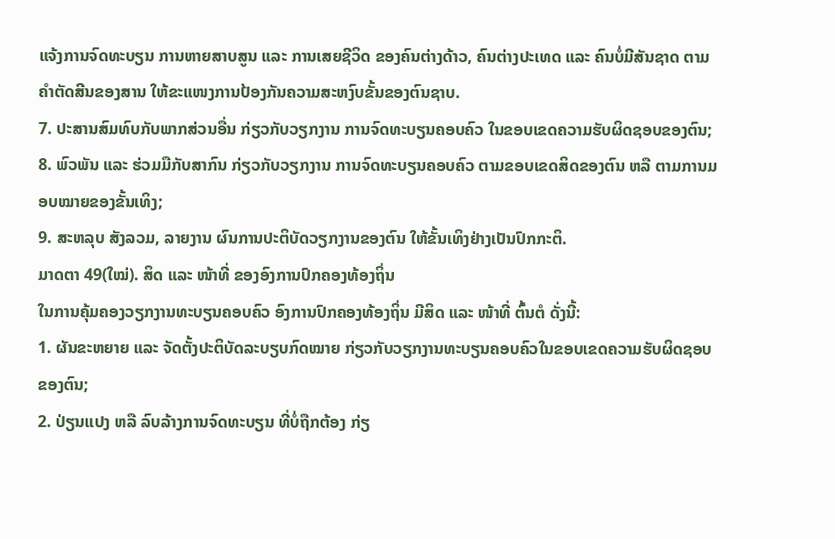ແຈ້ງການຈົດທະບຽນ ການຫາຍສາບສູນ ແລະ ການເສຍຊີວິດ ຂອງຄົນຕ່າງດ້າວ, ຄົນຕ່າງປະເທດ ແລະ ຄົນບໍ່ມີສັນຊາດ ຕາມຄຳຕັດສີນຂອງສານ ໃຫ້ຂະແໜງການປ້ອງກັນຄວາມສະຫງົບຂັ້ນຂອງຕົນຊາບ.
7. ປະສານສົມທົບກັບພາກສ່ວນອື່ນ ກ່ຽວກັບວຽກງານ ການຈົດທະບຽນຄອບຄົວ ໃນຂອບເຂດຄວາມຮັບຜິດຊອບຂອງຕົນ;
8. ພົວພັນ ແລະ ຮ່ວມມືກັບສາກົນ ກ່ຽວກັບວຽກງານ ການຈົດທະບຽນຄອບຄົວ ຕາມຂອບເຂດສິດຂອງຕົນ ຫລື ຕາມການມອບໝາຍຂອງຂັ້ນເທິງ;
9. ສະຫລຸບ ສັງລວມ, ລາຍງານ ຜົນການປະຕິບັດວຽກງານຂອງຕົນ ໃຫ້ຂັ້ນເທິງຢ່າງເປັນປົກກະຕິ.
ມາດຕາ 49(ໃໝ່). ສິດ ແລະ ໜ້າທີ່ ຂອງອົງການປົກຄອງທ້ອງຖິ່ນ
ໃນການຄຸ້ມຄອງວຽກງານທະບຽນຄອບຄົວ ອົງການປົກຄອງທ້ອງຖິ່ນ ມີສິດ ແລະ ໜ້າທີ່ ຕົ້ນຕໍ ດັ່ງນີ້:
1. ຜັນຂະຫຍາຍ ແລະ ຈັດຕັ້ງປະຕິບັດລະບຽບກົດໝາຍ ກ່ຽວກັບວຽກງານທະບຽນຄອບຄົວໃນຂອບເຂດຄວາມຮັບຜິດຊອບຂອງຕົນ;
2. ປ່ຽນແປງ ຫລື ລົບລ້າງການຈົດທະບຽນ ທີ່ບໍ່ຖືກຕ້ອງ ກ່ຽ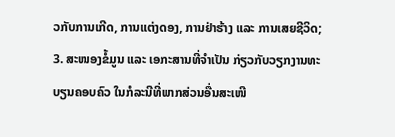ວກັບການເກີດ, ການແຕ່ງດອງ, ການຢ່າຮ້າງ ແລະ ການເສຍຊີວິດ;
3. ສະໜອງຂໍ້ມູນ ແລະ ເອກະສານທີ່ຈຳເປັນ ກ່ຽວກັບວຽກງານທະບຽນຄອບຄົວ ໃນກໍລະນີທີ່ພາກສ່ວນອື່ນສະເໜີ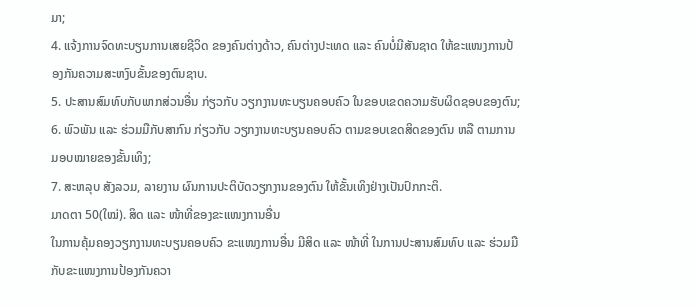ມາ;
4. ແຈ້ງການຈົດທະບຽນການເສຍຊີວິດ ຂອງຄົນຕ່າງດ້າວ, ຄົນຕ່າງປະເທດ ແລະ ຄົນບໍ່ມີສັນຊາດ ໃຫ້ຂະແໜງການປ້ອງກັນຄວາມສະຫງົບຂັ້ນຂອງຕົນຊາບ.
5. ປະສານສົມທົບກັບພາກສ່ວນອື່ນ ກ່ຽວກັບ ວຽກງານທະບຽນຄອບຄົວ ໃນຂອບເຂດຄວາມຮັບຜິດຊອບຂອງຕົນ;
6. ພົວພັນ ແລະ ຮ່ວມມືກັບສາກົນ ກ່ຽວກັບ ວຽກງານທະບຽນຄອບຄົວ ຕາມຂອບເຂດສິດຂອງຕົນ ຫລື ຕາມການມອບໝາຍຂອງຂັ້ນເທິງ;
7. ສະຫລຸບ ສັງລວມ, ລາຍງານ ຜົນການປະຕິບັດວຽກງານຂອງຕົນ ໃຫ້ຂັ້ນເທິງຢ່າງເປັນປົກກະຕິ.
ມາດຕາ 50(ໃໝ່). ສິດ ແລະ ໜ້າທີ່ຂອງຂະແໜງການອື່ນ
ໃນການຄຸ້ມຄອງວຽກງານທະບຽນຄອບຄົວ ຂະແໜງການອື່ນ ມີສິດ ແລະ ໜ້າທີ່ ໃນການປະສານສົມທົບ ແລະ ຮ່ວມມືກັບຂະແໜງການປ້ອງກັນຄວາ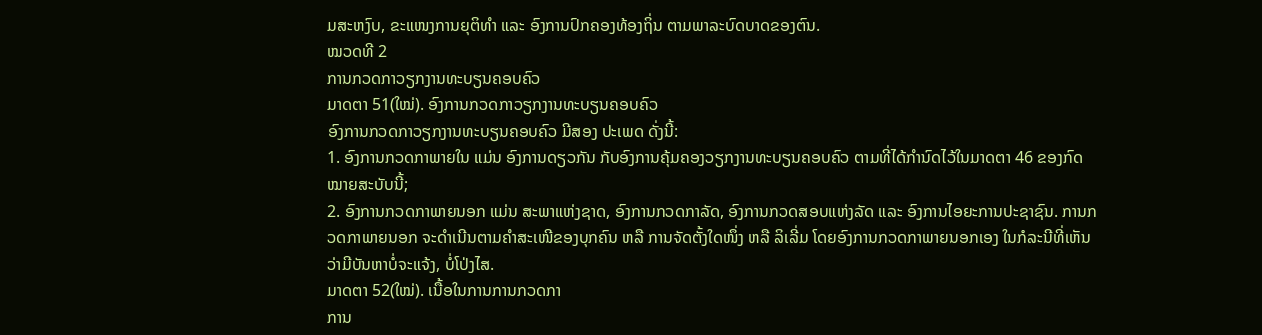ມສະຫງົບ, ຂະແໜງການຍຸຕິທຳ ແລະ ອົງການປົກຄອງທ້ອງຖິ່ນ ຕາມພາລະບົດບາດຂອງຕົນ.
ໝວດທີ 2
ການກວດກາວຽກງານທະບຽນຄອບຄົວ
ມາດຕາ 51(ໃໝ່). ອົງການກວດກາວຽກງານທະບຽນຄອບຄົວ
ອົງການກວດກາວຽກງານທະບຽນຄອບຄົວ ມີສອງ ປະເພດ ດັ່ງນີ້:
1. ອົງການກວດກາພາຍໃນ ແມ່ນ ອົງການດຽວກັນ ກັບອົງການຄຸ້ມຄອງວຽກງານທະບຽນຄອບຄົວ ຕາມທີ່ໄດ້ກຳນົດໄວ້ໃນມາດຕາ 46 ຂອງກົດໝາຍສະບັບນີ້;
2. ອົງການກວດກາພາຍນອກ ແມ່ນ ສະພາແຫ່ງຊາດ, ອົງການກວດກາລັດ, ອົງການກວດສອບແຫ່ງລັດ ແລະ ອົງການໄອຍະການປະຊາຊົນ. ການກວດກາພາຍນອກ ຈະດຳເນີນຕາມຄຳສະເໜີຂອງບຸກຄົນ ຫລື ການຈັດຕັ້ງໃດໜຶ່ງ ຫລື ລິເລີ່ມ ໂດຍອົງການກວດກາພາຍນອກເອງ ໃນກໍລະນີທີ່ເຫັນວ່າມີບັນຫາບໍ່ຈະແຈ້ງ, ບໍ່ໂປ່ງໄສ.
ມາດຕາ 52(ໃໝ່). ເນື້ອໃນການການກວດກາ
ການ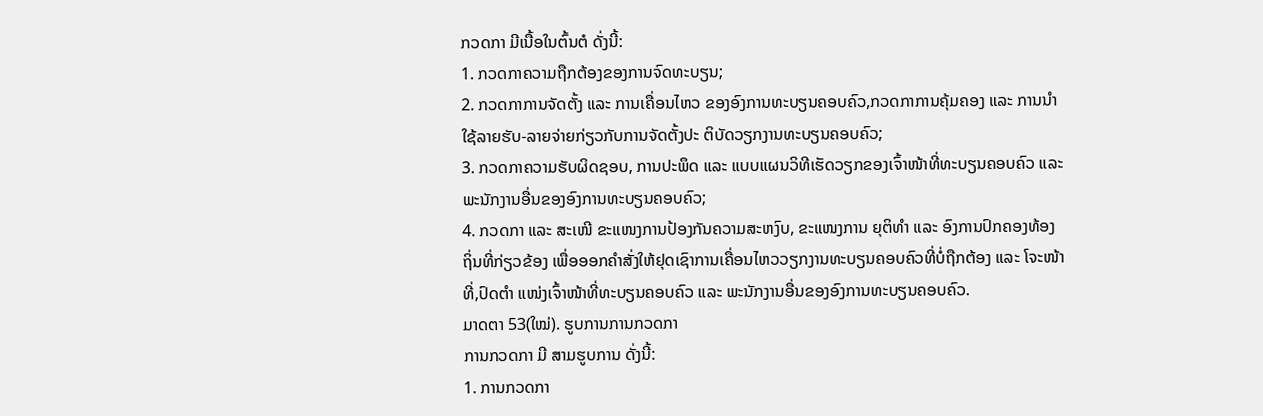ກວດກາ ມີເນື້ອໃນຕົ້ນຕໍ ດັ່ງນີ້:
1. ກວດກາຄວາມຖືກຕ້ອງຂອງການຈົດທະບຽນ;
2. ກວດກາການຈັດຕັ້ງ ແລະ ການເຄື່ອນໄຫວ ຂອງອົງການທະບຽນຄອບຄົວ,ກວດກາການຄຸ້ມຄອງ ແລະ ການນຳໃຊ້ລາຍຮັບ-ລາຍຈ່າຍກ່ຽວກັບການຈັດຕັ້ງປະ ຕິບັດວຽກງານທະບຽນຄອບຄົວ;
3. ກວດກາຄວາມຮັບຜິດຊອບ, ການປະພຶດ ແລະ ແບບແຜນວິທີເຮັດວຽກຂອງເຈົ້າໜ້າທີ່ທະບຽນຄອບຄົວ ແລະ ພະນັກງານອື່ນຂອງອົງການທະບຽນຄອບຄົວ;
4. ກວດກາ ແລະ ສະເໜີ ຂະແໜງການປ້ອງກັນຄວາມສະຫງົບ, ຂະແໜງການ ຍຸຕິທຳ ແລະ ອົງການປົກຄອງທ້ອງຖິ່ນທີ່ກ່ຽວຂ້ອງ ເພື່ອອອກຄຳສັ່ງໃຫ້ຢຸດເຊົາການເຄື່ອນໄຫວວຽກງານທະບຽນຄອບຄົວທີ່ບໍ່ຖືກຕ້ອງ ແລະ ໂຈະໜ້າທີ່,ປົດຕຳ ແໜ່ງເຈົ້າໜ້າທີ່ທະບຽນຄອບຄົວ ແລະ ພະນັກງານອື່ນຂອງອົງການທະບຽນຄອບຄົວ.
ມາດຕາ 53(ໃໝ່). ຮູບການການກວດກາ
ການກວດກາ ມີ ສາມຮູບການ ດັ່ງນີ້:
1. ການກວດກາ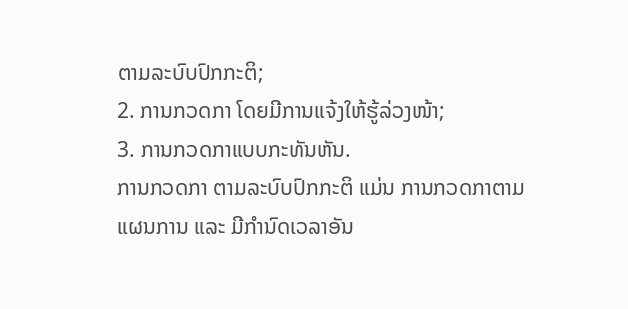ຕາມລະບົບປົກກະຕິ;
2. ການກວດກາ ໂດຍມີການແຈ້ງໃຫ້ຮູ້ລ່ວງໜ້າ;
3. ການກວດກາແບບກະທັນຫັນ.
ການກວດກາ ຕາມລະບົບປົກກະຕິ ແມ່ນ ການກວດກາຕາມແຜນການ ແລະ ມີກຳນົດເວລາອັນ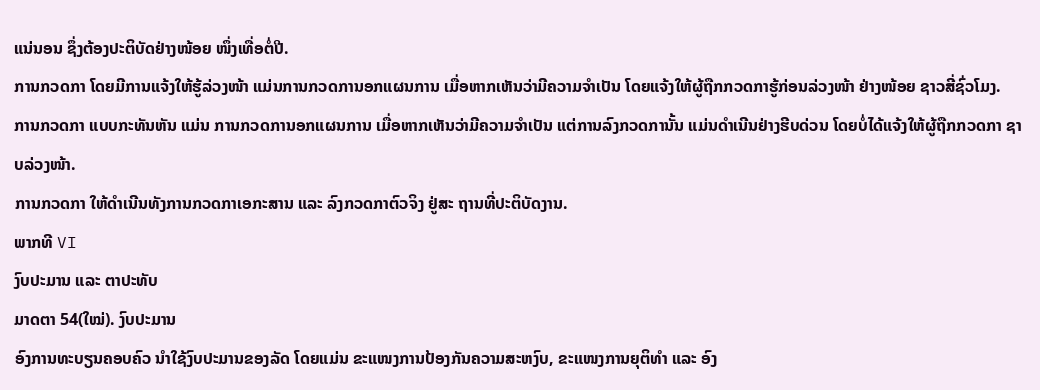ແນ່ນອນ ຊຶ່ງຕ້ອງປະຕິບັດຢ່າງໜ້ອຍ ໜຶ່ງເທື່ອຕໍ່ປີ.
ການກວດກາ ໂດຍມີການແຈ້ງໃຫ້ຮູ້ລ່ວງໜ້າ ແມ່ນການກວດການອກແຜນການ ເມື່ອຫາກເຫັນວ່າມີຄວາມຈຳເປັນ ໂດຍແຈ້ງໃຫ້ຜູ້ຖືກກວດກາຮູ້ກ່ອນລ່ວງໜ້າ ຢ່າງໜ້ອຍ ຊາວສີ່ຊົ່ວໂມງ.
ການກວດກາ ແບບກະທັນຫັນ ແມ່ນ ການກວດການອກແຜນການ ເມື່ອຫາກເຫັນວ່າມີຄວາມຈຳເປັນ ແຕ່ການລົງກວດການັ້ນ ແມ່ນດຳເນີນຢ່າງຮີບດ່ວນ ໂດຍບໍ່ໄດ້ແຈ້ງໃຫ້ຜູ້ຖືກກວດກາ ຊາບລ່ວງໜ້າ.
ການກວດກາ ໃຫ້ດຳເນີນທັງການກວດກາເອກະສານ ແລະ ລົງກວດກາຕົວຈິງ ຢູ່ສະ ຖານທີ່ປະຕິບັດງານ.
ພາກທີ VI
ງົບປະມານ ແລະ ຕາປະທັບ
ມາດຕາ 54(ໃໝ່). ງົບປະມານ
ອົງການທະບຽນຄອບຄົວ ນໍາໃຊ້ງົບປະມານຂອງລັດ ໂດຍແມ່ນ ຂະແໜງການປ້ອງກັນຄວາມສະຫງົບ, ຂະແໜງການຍຸຕິທຳ ແລະ ອົງ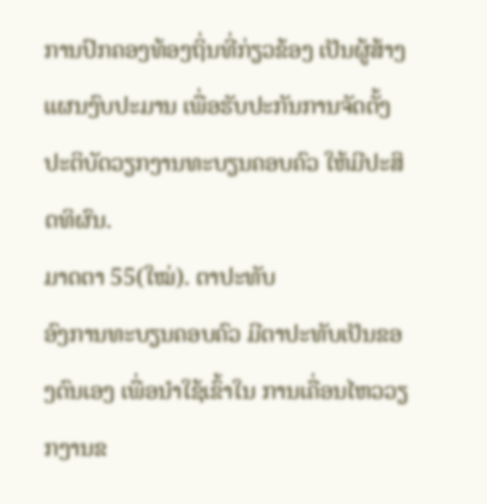ການປົກຄອງທ້ອງຖິ່ນທີ່ກ່ຽວຂ້ອງ ເປັນຜູ້ສ້າງແຜນງົບປະມານ ເພື່ອຮັບປະກັນການຈັດຕັ້ງປະຕິບັດວຽກງານທະບຽນຄອບຄົວ ໃຫ້ມີປະສິດທິຜົນ.
ມາດຕາ 55(ໃໝ່). ຕາປະທັບ
ອົງການທະບຽນຄອບຄົວ ມີຕາປະທັບເປັນຂອງຕົນເອງ ເພື່ອນຳໃຊ້ເຂົ້າໃນ ການເຄື່ອນໄຫວວຽກງານຂ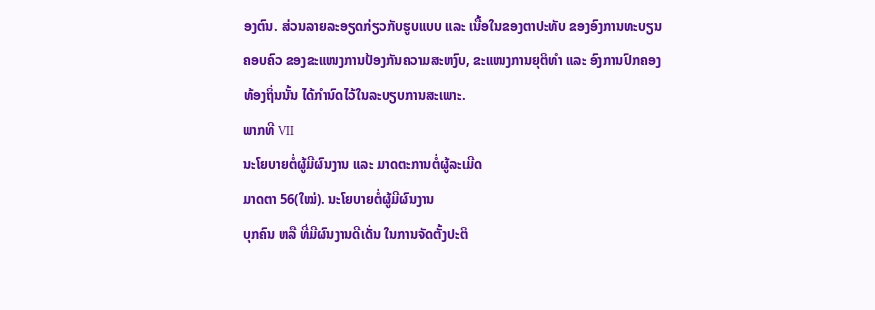ອງຕົນ. ສ່ວນລາຍລະອຽດກ່ຽວກັບຮູບແບບ ແລະ ເນື້ອໃນຂອງຕາປະທັບ ຂອງອົງການທະບຽນຄອບຄົວ ຂອງຂະແໜງການປ້ອງກັນຄວາມສະຫງົບ, ຂະແໜງການຍຸຕິທຳ ແລະ ອົງການປົກຄອງທ້ອງຖິ່ນນັ້ນ ໄດ້ກຳນົດໄວ້ໃນລະບຽບການສະເພາະ.
ພາກທີ VII
ນະໂຍບາຍຕໍ່ຜູ້ມີຜົນງານ ແລະ ມາດຕະການຕໍ່ຜູ້ລະເມີດ
ມາດຕາ 56(ໃໝ່). ນະໂຍບາຍຕໍ່ຜູ້ມີຜົນງານ
ບຸກຄົນ ຫລື ທີ່ມີຜົນງານດີເດັ່ນ ໃນການຈັດຕັ້ງປະຕິ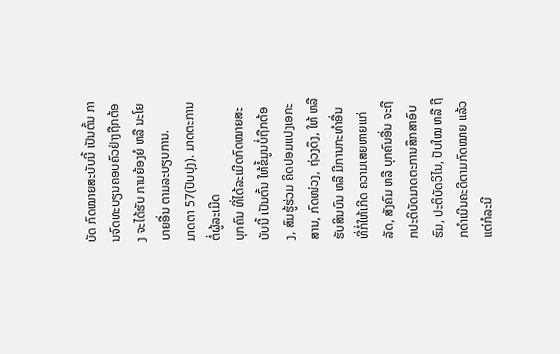ບັດ ກົດໝາຍສະບັບນີ້ ເປັນຕົ້ນ ການຈົດທະບຽນຄອບຄົວຢ່າງຖືກຕ້ອງ ຈະໄດ້ຮັບ ການຍ້ອງຍໍ ຫລື ນະໂຍບາຍອື່ນ ຕາມລະບຽບການ.
ມາດຕາ 57(ປັບປຸງ). ມາດຕະການຕໍ່ຜູ້ລະເມີດ
ບຸກຄົນ ທີ່ໄດ້ລະເມີດກົດໝາຍສະບັບນີ້ ເປັນຕົ້ນ ໃຫ້ຂໍ້ມູນບໍ່ຖືກຕ້ອງ, ສົມຮູ້ຮ່ວມ ຄິດປອມແປງເອກະສານ, ກົດໜ່ວງ, ຖ່ວງດຶງ, ໃຫ້ ຫລື ຮັບສິນບົນ ຫລື ມີການກະທຳອື່ນ ທີ່ກໍ່ໃຫ້ເກີດ ຄວາມເສຍຫາຍແກ່ລັດ, ສັງຄົມ ຫລື ບຸກຄົນອື່ນ ຈະຖືກປະຕິບັດມາດຕະການສຶກສາອົບຮົມ, ປະຕິບັດວິໄນ, ປັບໃໝ ຫລື ຖືກດຳເນີນຄະດີຕາມກົດໝາຍ ແລ້ວແຕ່ກໍລະນີ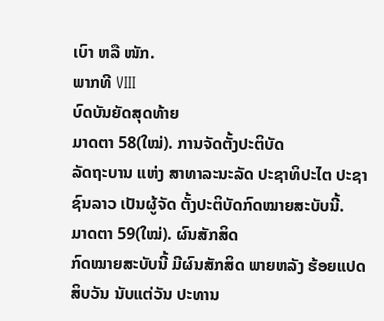ເບົາ ຫລື ໜັກ.
ພາກທີ VIII
ບົດບັນຍັດສຸດທ້າຍ
ມາດຕາ 58(ໃໝ່). ການຈັດຕັ້ງປະຕິບັດ
ລັດຖະບານ ແຫ່ງ ສາທາລະນະລັດ ປະຊາທິປະໄຕ ປະຊາຊົນລາວ ເປັນຜູ້ຈັດ ຕັ້ງປະຕິບັດກົດໝາຍສະບັບນີ້.
ມາດຕາ 59(ໃໝ່). ຜົນສັກສິດ
ກົດໝາຍສະບັບນີ້ ມີຜົນສັກສິດ ພາຍຫລັງ ຮ້ອຍແປດສິບວັນ ນັບແຕ່ວັນ ປະທານ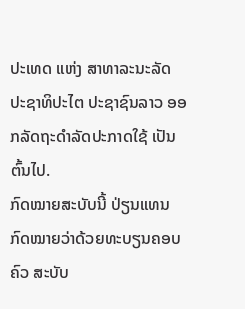ປະເທດ ແຫ່ງ ສາທາລະນະລັດ ປະຊາທິປະໄຕ ປະຊາຊົນລາວ ອອກລັດຖະດຳລັດປະກາດໃຊ້ ເປັນຕົ້ນໄປ.
ກົດໝາຍສະບັບນີ້ ປ່ຽນແທນກົດໝາຍວ່າດ້ວຍທະບຽນຄອບຄົວ ສະບັບ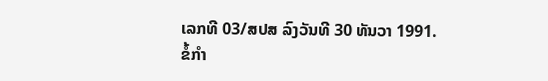ເລກທີ 03/ສປສ ລົງວັນທີ 30 ທັນວາ 1991.
ຂໍ້ກຳ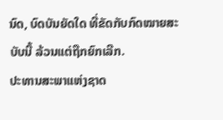ນົດ, ບົດບັນຍັດໃດ ທີ່ຂັດກັບກົດໝາຍສະບັບນີ້ ລ້ວນແຕ່ຖືກຍົກເລີກ.
ປະທານສະພາແຫ່ງຊາດ